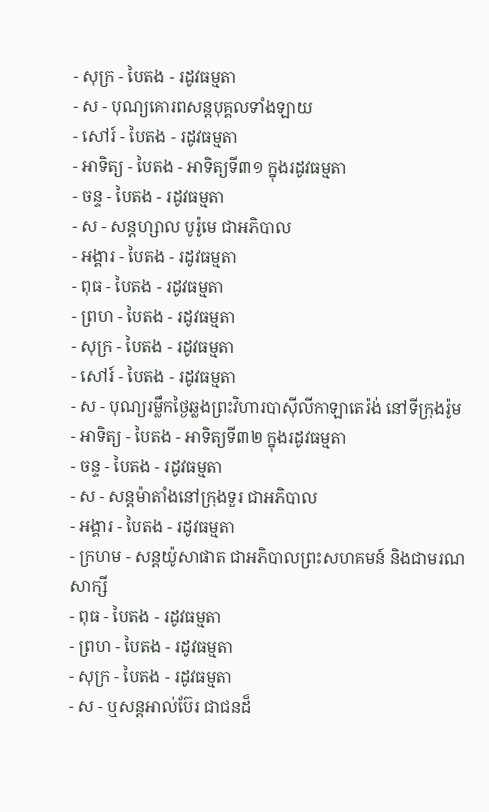- សុក្រ - បៃតង - រដូវធម្មតា
- ស - បុណ្យគោរពសន្ដបុគ្គលទាំងឡាយ
- សៅរ៍ - បៃតង - រដូវធម្មតា
- អាទិត្យ - បៃតង - អាទិត្យទី៣១ ក្នុងរដូវធម្មតា
- ចន្ទ - បៃតង - រដូវធម្មតា
- ស - សន្ដហ្សាល បូរ៉ូមេ ជាអភិបាល
- អង្គារ - បៃតង - រដូវធម្មតា
- ពុធ - បៃតង - រដូវធម្មតា
- ព្រហ - បៃតង - រដូវធម្មតា
- សុក្រ - បៃតង - រដូវធម្មតា
- សៅរ៍ - បៃតង - រដូវធម្មតា
- ស - បុណ្យរម្លឹកថ្ងៃឆ្លងព្រះវិហារបាស៊ីលីកាឡាតេរ៉ង់ នៅទីក្រុងរ៉ូម
- អាទិត្យ - បៃតង - អាទិត្យទី៣២ ក្នុងរដូវធម្មតា
- ចន្ទ - បៃតង - រដូវធម្មតា
- ស - សន្ដម៉ាតាំងនៅក្រុងទួរ ជាអភិបាល
- អង្គារ - បៃតង - រដូវធម្មតា
- ក្រហម - សន្ដយ៉ូសាផាត ជាអភិបាលព្រះសហគមន៍ និងជាមរណសាក្សី
- ពុធ - បៃតង - រដូវធម្មតា
- ព្រហ - បៃតង - រដូវធម្មតា
- សុក្រ - បៃតង - រដូវធម្មតា
- ស - ឬសន្ដអាល់ប៊ែរ ជាជនដ៏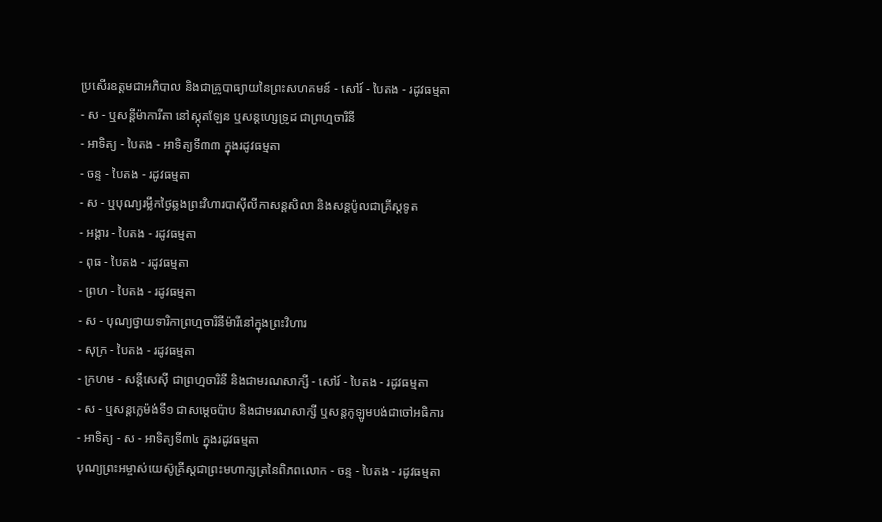ប្រសើរឧត្ដមជាអភិបាល និងជាគ្រូបាធ្យាយនៃព្រះសហគមន៍ - សៅរ៍ - បៃតង - រដូវធម្មតា
- ស - ឬសន្ដីម៉ាការីតា នៅស្កុតឡែន ឬសន្ដហ្សេទ្រូដ ជាព្រហ្មចារិនី
- អាទិត្យ - បៃតង - អាទិត្យទី៣៣ ក្នុងរដូវធម្មតា
- ចន្ទ - បៃតង - រដូវធម្មតា
- ស - ឬបុណ្យរម្លឹកថ្ងៃឆ្លងព្រះវិហារបាស៊ីលីកាសន្ដសិលា និងសន្ដប៉ូលជាគ្រីស្ដទូត
- អង្គារ - បៃតង - រដូវធម្មតា
- ពុធ - បៃតង - រដូវធម្មតា
- ព្រហ - បៃតង - រដូវធម្មតា
- ស - បុណ្យថ្វាយទារិកាព្រហ្មចារិនីម៉ារីនៅក្នុងព្រះវិហារ
- សុក្រ - បៃតង - រដូវធម្មតា
- ក្រហម - សន្ដីសេស៊ី ជាព្រហ្មចារិនី និងជាមរណសាក្សី - សៅរ៍ - បៃតង - រដូវធម្មតា
- ស - ឬសន្ដក្លេម៉ង់ទី១ ជាសម្ដេចប៉ាប និងជាមរណសាក្សី ឬសន្ដកូឡូមបង់ជាចៅអធិការ
- អាទិត្យ - ស - អាទិត្យទី៣៤ ក្នុងរដូវធម្មតា
បុណ្យព្រះអម្ចាស់យេស៊ូគ្រីស្ដជាព្រះមហាក្សត្រនៃពិភពលោក - ចន្ទ - បៃតង - រដូវធម្មតា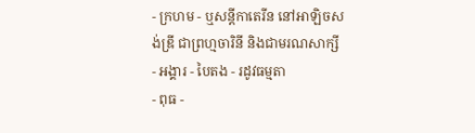- ក្រហម - ឬសន្ដីកាតេរីន នៅអាឡិចសង់ឌ្រី ជាព្រហ្មចារិនី និងជាមរណសាក្សី
- អង្គារ - បៃតង - រដូវធម្មតា
- ពុធ -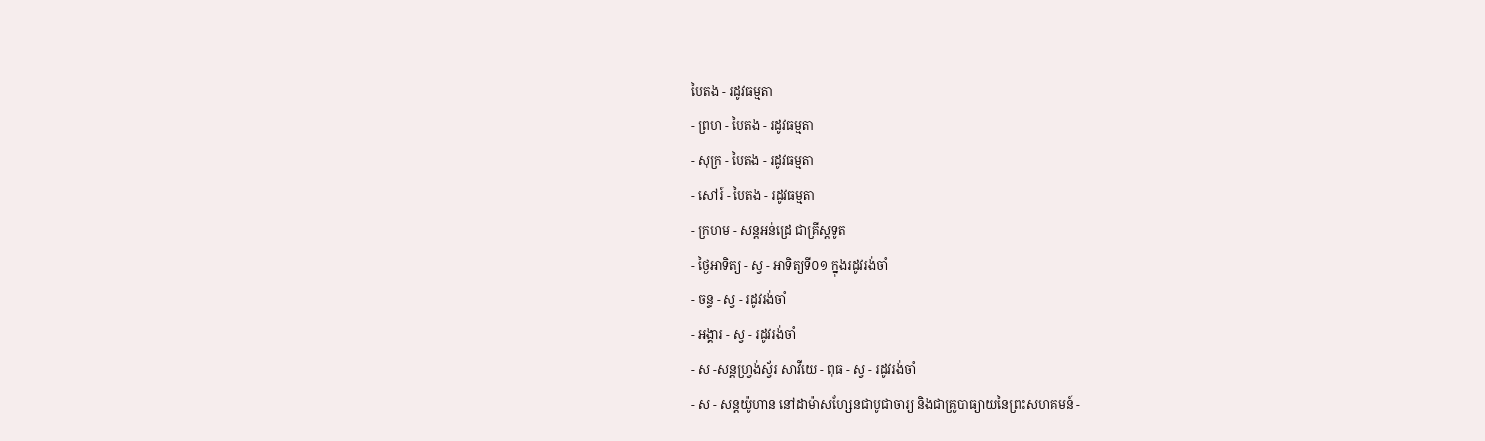បៃតង - រដូវធម្មតា
- ព្រហ - បៃតង - រដូវធម្មតា
- សុក្រ - បៃតង - រដូវធម្មតា
- សៅរ៍ - បៃតង - រដូវធម្មតា
- ក្រហម - សន្ដអន់ដ្រេ ជាគ្រីស្ដទូត
- ថ្ងៃអាទិត្យ - ស្វ - អាទិត្យទី០១ ក្នុងរដូវរង់ចាំ
- ចន្ទ - ស្វ - រដូវរង់ចាំ
- អង្គារ - ស្វ - រដូវរង់ចាំ
- ស -សន្ដហ្វ្រង់ស្វ័រ សាវីយេ - ពុធ - ស្វ - រដូវរង់ចាំ
- ស - សន្ដយ៉ូហាន នៅដាម៉ាសហ្សែនជាបូជាចារ្យ និងជាគ្រូបាធ្យាយនៃព្រះសហគមន៍ -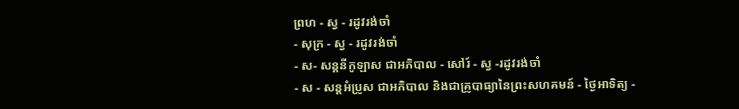ព្រហ - ស្វ - រដូវរង់ចាំ
- សុក្រ - ស្វ - រដូវរង់ចាំ
- ស- សន្ដនីកូឡាស ជាអភិបាល - សៅរ៍ - ស្វ -រដូវរង់ចាំ
- ស - សន្ដអំប្រូស ជាអភិបាល និងជាគ្រូបាធ្យានៃព្រះសហគមន៍ - ថ្ងៃអាទិត្យ -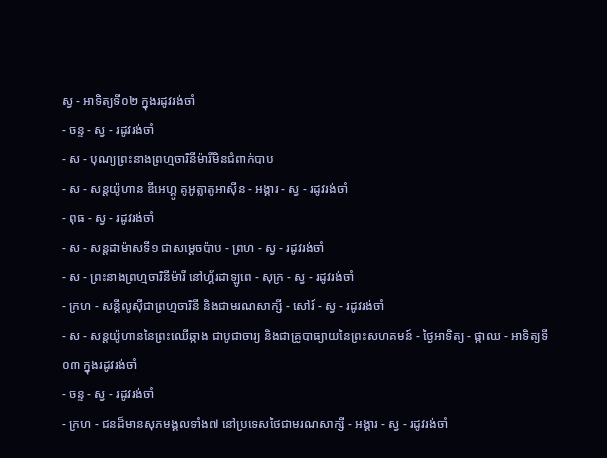ស្វ - អាទិត្យទី០២ ក្នុងរដូវរង់ចាំ
- ចន្ទ - ស្វ - រដូវរង់ចាំ
- ស - បុណ្យព្រះនាងព្រហ្មចារិនីម៉ារីមិនជំពាក់បាប
- ស - សន្ដយ៉ូហាន ឌីអេហ្គូ គូអូត្លាតូអាស៊ីន - អង្គារ - ស្វ - រដូវរង់ចាំ
- ពុធ - ស្វ - រដូវរង់ចាំ
- ស - សន្ដដាម៉ាសទី១ ជាសម្ដេចប៉ាប - ព្រហ - ស្វ - រដូវរង់ចាំ
- ស - ព្រះនាងព្រហ្មចារិនីម៉ារី នៅហ្គ័រដាឡូពេ - សុក្រ - ស្វ - រដូវរង់ចាំ
- ក្រហ - សន្ដីលូស៊ីជាព្រហ្មចារិនី និងជាមរណសាក្សី - សៅរ៍ - ស្វ - រដូវរង់ចាំ
- ស - សន្ដយ៉ូហាននៃព្រះឈើឆ្កាង ជាបូជាចារ្យ និងជាគ្រូបាធ្យាយនៃព្រះសហគមន៍ - ថ្ងៃអាទិត្យ - ផ្កាឈ - អាទិត្យទី០៣ ក្នុងរដូវរង់ចាំ
- ចន្ទ - ស្វ - រដូវរង់ចាំ
- ក្រហ - ជនដ៏មានសុភមង្គលទាំង៧ នៅប្រទេសថៃជាមរណសាក្សី - អង្គារ - ស្វ - រដូវរង់ចាំ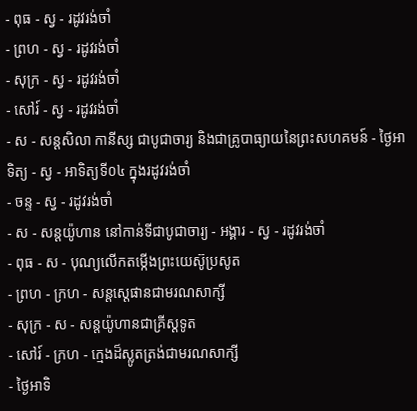- ពុធ - ស្វ - រដូវរង់ចាំ
- ព្រហ - ស្វ - រដូវរង់ចាំ
- សុក្រ - ស្វ - រដូវរង់ចាំ
- សៅរ៍ - ស្វ - រដូវរង់ចាំ
- ស - សន្ដសិលា កានីស្ស ជាបូជាចារ្យ និងជាគ្រូបាធ្យាយនៃព្រះសហគមន៍ - ថ្ងៃអាទិត្យ - ស្វ - អាទិត្យទី០៤ ក្នុងរដូវរង់ចាំ
- ចន្ទ - ស្វ - រដូវរង់ចាំ
- ស - សន្ដយ៉ូហាន នៅកាន់ទីជាបូជាចារ្យ - អង្គារ - ស្វ - រដូវរង់ចាំ
- ពុធ - ស - បុណ្យលើកតម្កើងព្រះយេស៊ូប្រសូត
- ព្រហ - ក្រហ - សន្តស្តេផានជាមរណសាក្សី
- សុក្រ - ស - សន្តយ៉ូហានជាគ្រីស្តទូត
- សៅរ៍ - ក្រហ - ក្មេងដ៏ស្លូតត្រង់ជាមរណសាក្សី
- ថ្ងៃអាទិ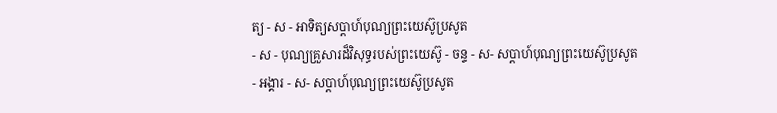ត្យ - ស - អាទិត្យសប្ដាហ៍បុណ្យព្រះយេស៊ូប្រសូត
- ស - បុណ្យគ្រួសារដ៏វិសុទ្ធរបស់ព្រះយេស៊ូ - ចន្ទ - ស- សប្ដាហ៍បុណ្យព្រះយេស៊ូប្រសូត
- អង្គារ - ស- សប្ដាហ៍បុណ្យព្រះយេស៊ូប្រសូត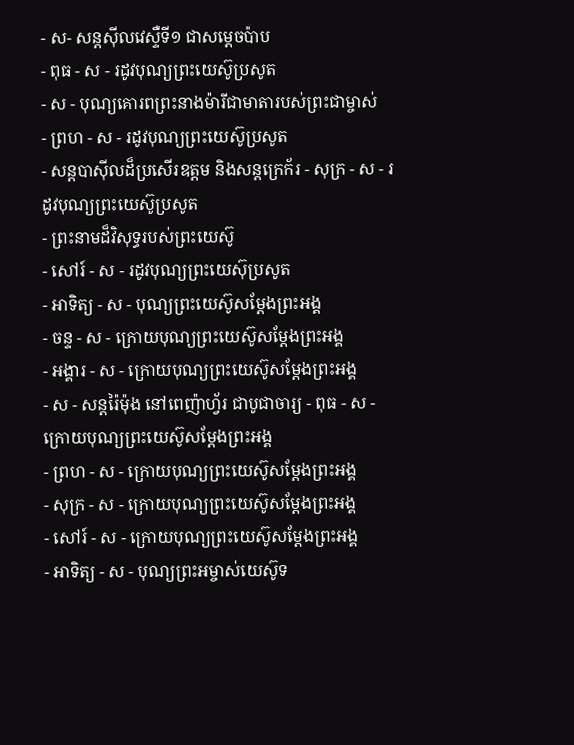- ស- សន្ដស៊ីលវេស្ទឺទី១ ជាសម្ដេចប៉ាប
- ពុធ - ស - រដូវបុណ្យព្រះយេស៊ូប្រសូត
- ស - បុណ្យគោរពព្រះនាងម៉ារីជាមាតារបស់ព្រះជាម្ចាស់
- ព្រហ - ស - រដូវបុណ្យព្រះយេស៊ូប្រសូត
- សន្ដបាស៊ីលដ៏ប្រសើរឧត្ដម និងសន្ដក្រេក័រ - សុក្រ - ស - រដូវបុណ្យព្រះយេស៊ូប្រសូត
- ព្រះនាមដ៏វិសុទ្ធរបស់ព្រះយេស៊ូ
- សៅរ៍ - ស - រដូវបុណ្យព្រះយេស៊ុប្រសូត
- អាទិត្យ - ស - បុណ្យព្រះយេស៊ូសម្ដែងព្រះអង្គ
- ចន្ទ - ស - ក្រោយបុណ្យព្រះយេស៊ូសម្ដែងព្រះអង្គ
- អង្គារ - ស - ក្រោយបុណ្យព្រះយេស៊ូសម្ដែងព្រះអង្គ
- ស - សន្ដរ៉ៃម៉ុង នៅពេញ៉ាហ្វ័រ ជាបូជាចារ្យ - ពុធ - ស - ក្រោយបុណ្យព្រះយេស៊ូសម្ដែងព្រះអង្គ
- ព្រហ - ស - ក្រោយបុណ្យព្រះយេស៊ូសម្ដែងព្រះអង្គ
- សុក្រ - ស - ក្រោយបុណ្យព្រះយេស៊ូសម្ដែងព្រះអង្គ
- សៅរ៍ - ស - ក្រោយបុណ្យព្រះយេស៊ូសម្ដែងព្រះអង្គ
- អាទិត្យ - ស - បុណ្យព្រះអម្ចាស់យេស៊ូទ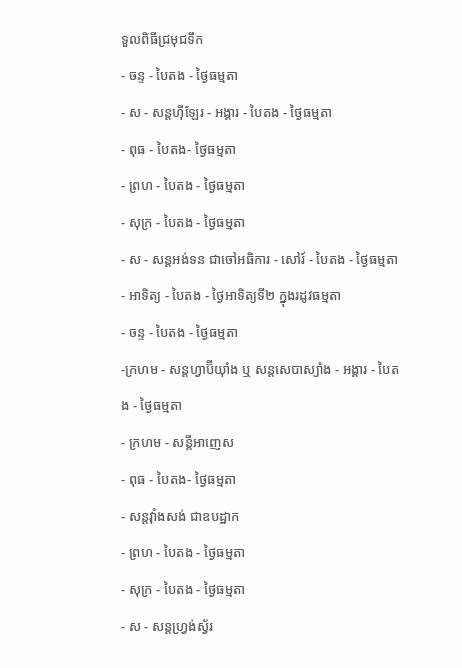ទួលពិធីជ្រមុជទឹក
- ចន្ទ - បៃតង - ថ្ងៃធម្មតា
- ស - សន្ដហ៊ីឡែរ - អង្គារ - បៃតង - ថ្ងៃធម្មតា
- ពុធ - បៃតង- ថ្ងៃធម្មតា
- ព្រហ - បៃតង - ថ្ងៃធម្មតា
- សុក្រ - បៃតង - ថ្ងៃធម្មតា
- ស - សន្ដអង់ទន ជាចៅអធិការ - សៅរ៍ - បៃតង - ថ្ងៃធម្មតា
- អាទិត្យ - បៃតង - ថ្ងៃអាទិត្យទី២ ក្នុងរដូវធម្មតា
- ចន្ទ - បៃតង - ថ្ងៃធម្មតា
-ក្រហម - សន្ដហ្វាប៊ីយ៉ាំង ឬ សន្ដសេបាស្យាំង - អង្គារ - បៃតង - ថ្ងៃធម្មតា
- ក្រហម - សន្ដីអាញេស
- ពុធ - បៃតង- ថ្ងៃធម្មតា
- សន្ដវ៉ាំងសង់ ជាឧបដ្ឋាក
- ព្រហ - បៃតង - ថ្ងៃធម្មតា
- សុក្រ - បៃតង - ថ្ងៃធម្មតា
- ស - សន្ដហ្វ្រង់ស្វ័រ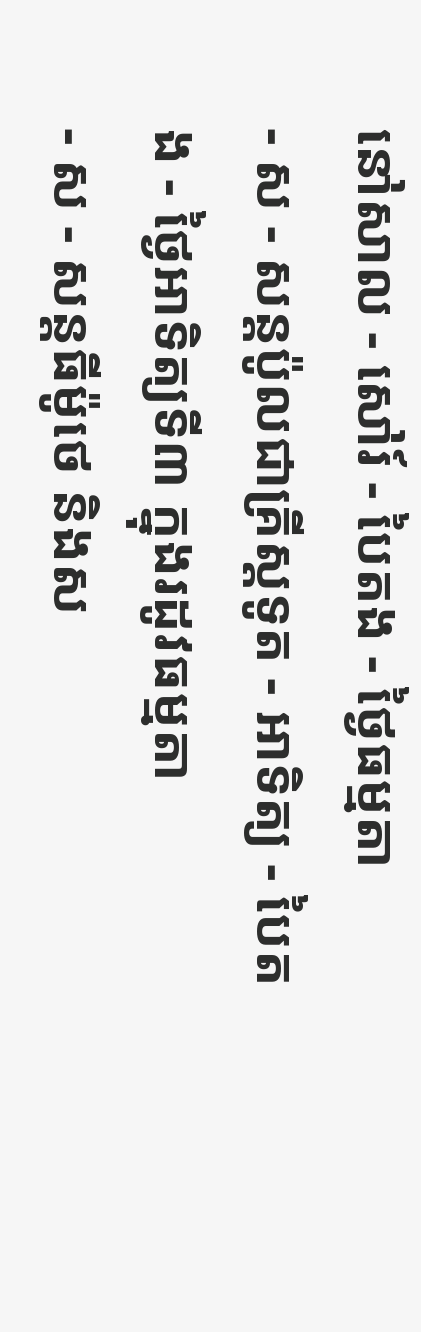នៅសាល - សៅរ៍ - បៃតង - ថ្ងៃធម្មតា
- ស - សន្ដប៉ូលជាគ្រីស្ដទូត - អាទិត្យ - បៃតង - ថ្ងៃអាទិត្យទី៣ ក្នុងរដូវធម្មតា
- ស - សន្ដធីម៉ូថេ និងស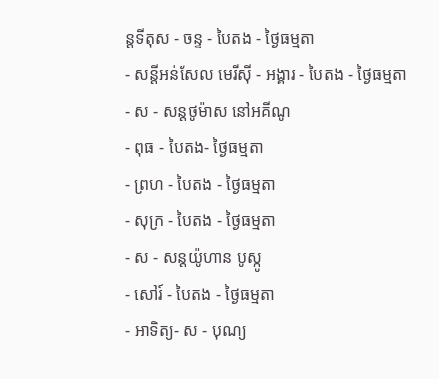ន្ដទីតុស - ចន្ទ - បៃតង - ថ្ងៃធម្មតា
- សន្ដីអន់សែល មេរីស៊ី - អង្គារ - បៃតង - ថ្ងៃធម្មតា
- ស - សន្ដថូម៉ាស នៅអគីណូ
- ពុធ - បៃតង- ថ្ងៃធម្មតា
- ព្រហ - បៃតង - ថ្ងៃធម្មតា
- សុក្រ - បៃតង - ថ្ងៃធម្មតា
- ស - សន្ដយ៉ូហាន បូស្កូ
- សៅរ៍ - បៃតង - ថ្ងៃធម្មតា
- អាទិត្យ- ស - បុណ្យ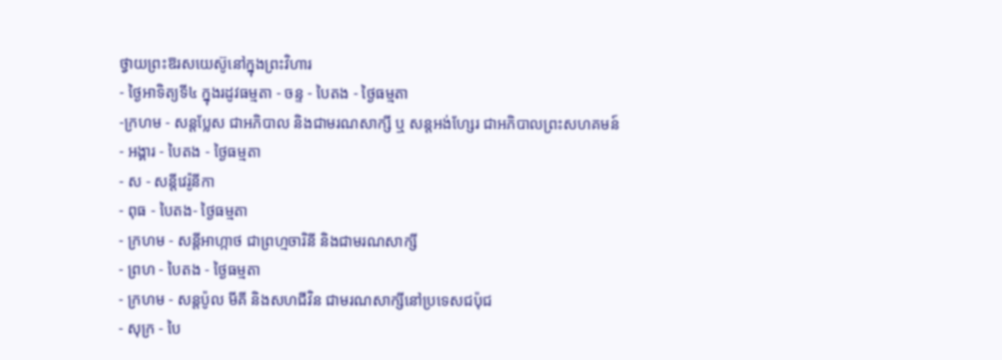ថ្វាយព្រះឱរសយេស៊ូនៅក្នុងព្រះវិហារ
- ថ្ងៃអាទិត្យទី៤ ក្នុងរដូវធម្មតា - ចន្ទ - បៃតង - ថ្ងៃធម្មតា
-ក្រហម - សន្ដប្លែស ជាអភិបាល និងជាមរណសាក្សី ឬ សន្ដអង់ហ្សែរ ជាអភិបាលព្រះសហគមន៍
- អង្គារ - បៃតង - ថ្ងៃធម្មតា
- ស - សន្ដីវេរ៉ូនីកា
- ពុធ - បៃតង- ថ្ងៃធម្មតា
- ក្រហម - សន្ដីអាហ្កាថ ជាព្រហ្មចារិនី និងជាមរណសាក្សី
- ព្រហ - បៃតង - ថ្ងៃធម្មតា
- ក្រហម - សន្ដប៉ូល មីគី និងសហជីវិន ជាមរណសាក្សីនៅប្រទេសជប៉ុជ
- សុក្រ - បៃ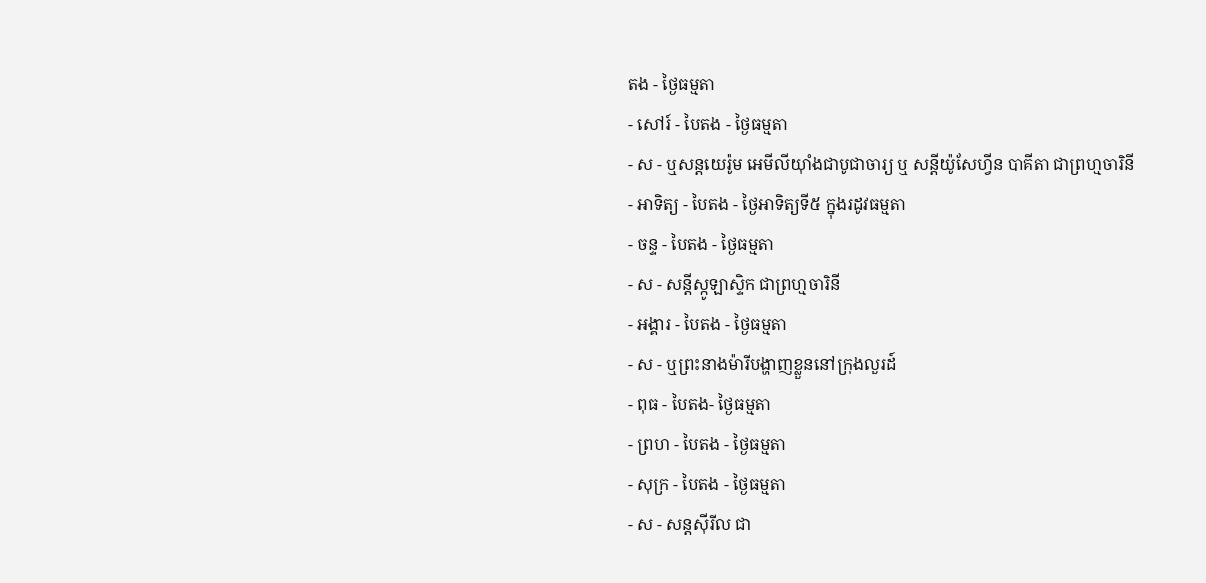តង - ថ្ងៃធម្មតា
- សៅរ៍ - បៃតង - ថ្ងៃធម្មតា
- ស - ឬសន្ដយេរ៉ូម អេមីលីយ៉ាំងជាបូជាចារ្យ ឬ សន្ដីយ៉ូសែហ្វីន បាគីតា ជាព្រហ្មចារិនី
- អាទិត្យ - បៃតង - ថ្ងៃអាទិត្យទី៥ ក្នុងរដូវធម្មតា
- ចន្ទ - បៃតង - ថ្ងៃធម្មតា
- ស - សន្ដីស្កូឡាស្ទិក ជាព្រហ្មចារិនី
- អង្គារ - បៃតង - ថ្ងៃធម្មតា
- ស - ឬព្រះនាងម៉ារីបង្ហាញខ្លួននៅក្រុងលួរដ៍
- ពុធ - បៃតង- ថ្ងៃធម្មតា
- ព្រហ - បៃតង - ថ្ងៃធម្មតា
- សុក្រ - បៃតង - ថ្ងៃធម្មតា
- ស - សន្ដស៊ីរីល ជា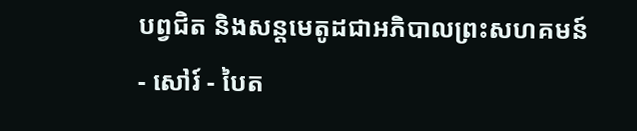បព្វជិត និងសន្ដមេតូដជាអភិបាលព្រះសហគមន៍
- សៅរ៍ - បៃត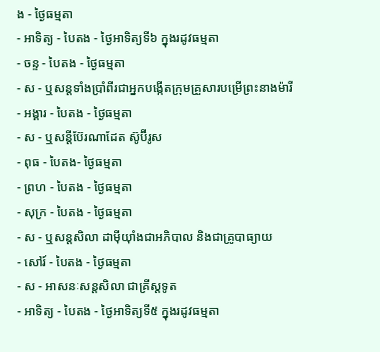ង - ថ្ងៃធម្មតា
- អាទិត្យ - បៃតង - ថ្ងៃអាទិត្យទី៦ ក្នុងរដូវធម្មតា
- ចន្ទ - បៃតង - ថ្ងៃធម្មតា
- ស - ឬសន្ដទាំងប្រាំពីរជាអ្នកបង្កើតក្រុមគ្រួសារបម្រើព្រះនាងម៉ារី
- អង្គារ - បៃតង - ថ្ងៃធម្មតា
- ស - ឬសន្ដីប៊ែរណាដែត ស៊ូប៊ីរូស
- ពុធ - បៃតង- ថ្ងៃធម្មតា
- ព្រហ - បៃតង - ថ្ងៃធម្មតា
- សុក្រ - បៃតង - ថ្ងៃធម្មតា
- ស - ឬសន្ដសិលា ដាម៉ីយ៉ាំងជាអភិបាល និងជាគ្រូបាធ្យាយ
- សៅរ៍ - បៃតង - ថ្ងៃធម្មតា
- ស - អាសនៈសន្ដសិលា ជាគ្រីស្ដទូត
- អាទិត្យ - បៃតង - ថ្ងៃអាទិត្យទី៥ ក្នុងរដូវធម្មតា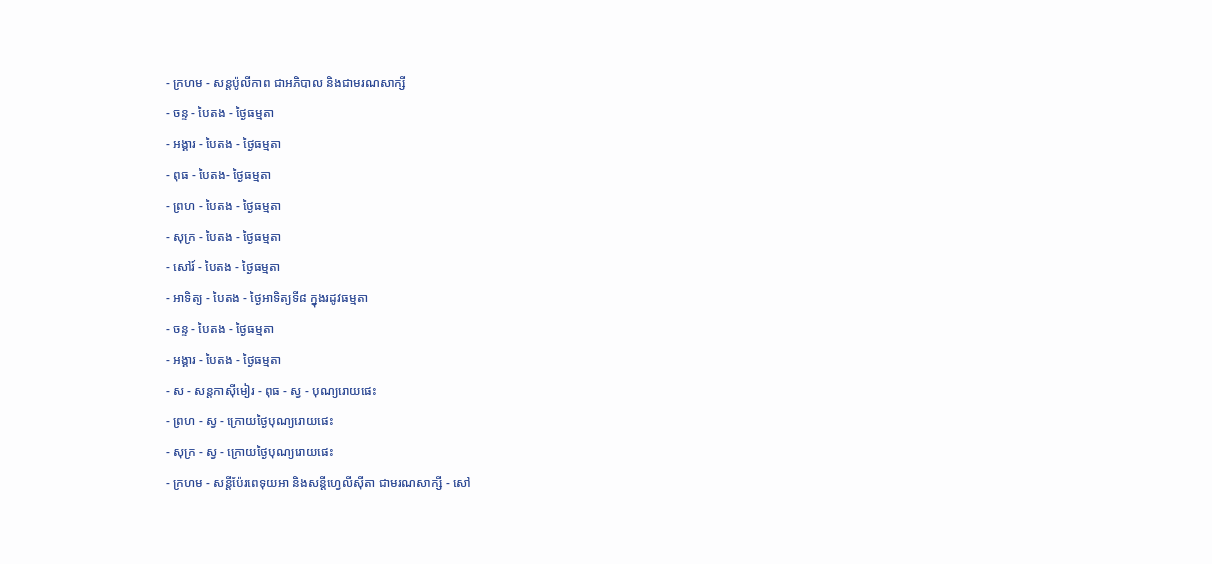- ក្រហម - សន្ដប៉ូលីកាព ជាអភិបាល និងជាមរណសាក្សី
- ចន្ទ - បៃតង - ថ្ងៃធម្មតា
- អង្គារ - បៃតង - ថ្ងៃធម្មតា
- ពុធ - បៃតង- ថ្ងៃធម្មតា
- ព្រហ - បៃតង - ថ្ងៃធម្មតា
- សុក្រ - បៃតង - ថ្ងៃធម្មតា
- សៅរ៍ - បៃតង - ថ្ងៃធម្មតា
- អាទិត្យ - បៃតង - ថ្ងៃអាទិត្យទី៨ ក្នុងរដូវធម្មតា
- ចន្ទ - បៃតង - ថ្ងៃធម្មតា
- អង្គារ - បៃតង - ថ្ងៃធម្មតា
- ស - សន្ដកាស៊ីមៀរ - ពុធ - ស្វ - បុណ្យរោយផេះ
- ព្រហ - ស្វ - ក្រោយថ្ងៃបុណ្យរោយផេះ
- សុក្រ - ស្វ - ក្រោយថ្ងៃបុណ្យរោយផេះ
- ក្រហម - សន្ដីប៉ែរពេទុយអា និងសន្ដីហ្វេលីស៊ីតា ជាមរណសាក្សី - សៅ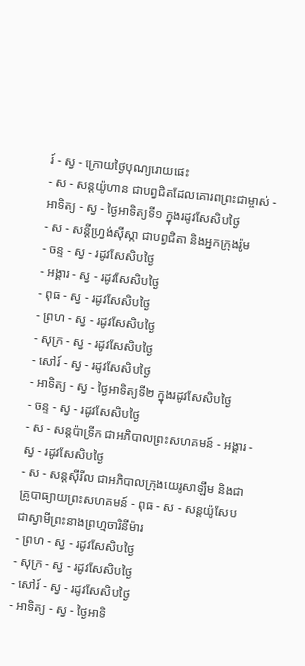រ៍ - ស្វ - ក្រោយថ្ងៃបុណ្យរោយផេះ
- ស - សន្ដយ៉ូហាន ជាបព្វជិតដែលគោរពព្រះជាម្ចាស់ - អាទិត្យ - ស្វ - ថ្ងៃអាទិត្យទី១ ក្នុងរដូវសែសិបថ្ងៃ
- ស - សន្ដីហ្វ្រង់ស៊ីស្កា ជាបព្វជិតា និងអ្នកក្រុងរ៉ូម
- ចន្ទ - ស្វ - រដូវសែសិបថ្ងៃ
- អង្គារ - ស្វ - រដូវសែសិបថ្ងៃ
- ពុធ - ស្វ - រដូវសែសិបថ្ងៃ
- ព្រហ - ស្វ - រដូវសែសិបថ្ងៃ
- សុក្រ - ស្វ - រដូវសែសិបថ្ងៃ
- សៅរ៍ - ស្វ - រដូវសែសិបថ្ងៃ
- អាទិត្យ - ស្វ - ថ្ងៃអាទិត្យទី២ ក្នុងរដូវសែសិបថ្ងៃ
- ចន្ទ - ស្វ - រដូវសែសិបថ្ងៃ
- ស - សន្ដប៉ាទ្រីក ជាអភិបាលព្រះសហគមន៍ - អង្គារ - ស្វ - រដូវសែសិបថ្ងៃ
- ស - សន្ដស៊ីរីល ជាអភិបាលក្រុងយេរូសាឡឹម និងជាគ្រូបាធ្យាយព្រះសហគមន៍ - ពុធ - ស - សន្ដយ៉ូសែប ជាស្វាមីព្រះនាងព្រហ្មចារិនីម៉ារ
- ព្រហ - ស្វ - រដូវសែសិបថ្ងៃ
- សុក្រ - ស្វ - រដូវសែសិបថ្ងៃ
- សៅរ៍ - ស្វ - រដូវសែសិបថ្ងៃ
- អាទិត្យ - ស្វ - ថ្ងៃអាទិ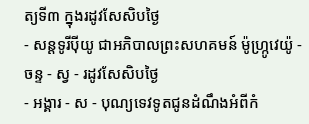ត្យទី៣ ក្នុងរដូវសែសិបថ្ងៃ
- សន្ដទូរីប៉ីយូ ជាអភិបាលព្រះសហគមន៍ ម៉ូហ្ក្រូវេយ៉ូ - ចន្ទ - ស្វ - រដូវសែសិបថ្ងៃ
- អង្គារ - ស - បុណ្យទេវទូតជូនដំណឹងអំពីកំ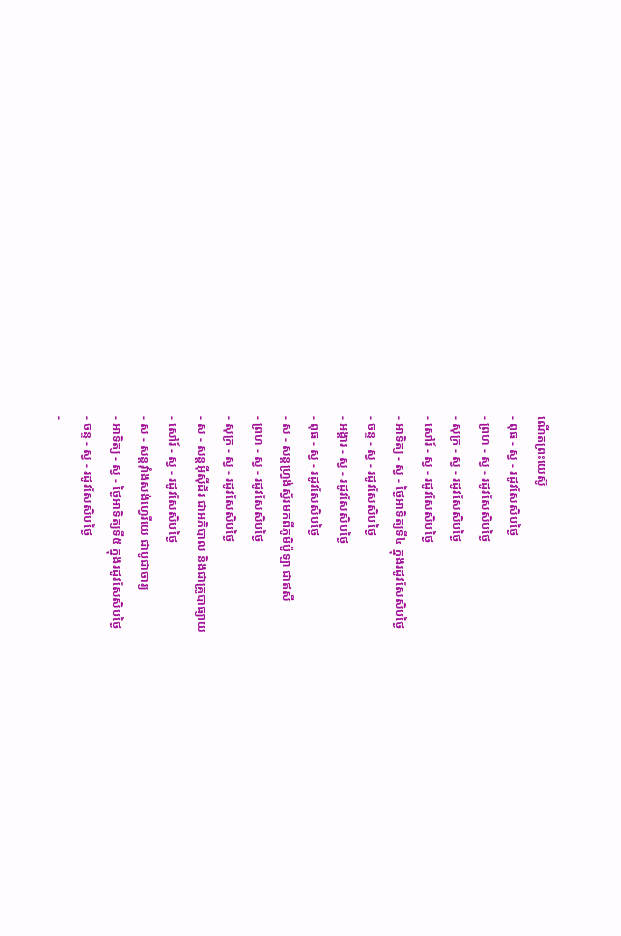ណើតព្រះយេស៊ូ
- ពុធ - ស្វ - រដូវសែសិបថ្ងៃ
- ព្រហ - ស្វ - រដូវសែសិបថ្ងៃ
- សុក្រ - ស្វ - រដូវសែសិបថ្ងៃ
- សៅរ៍ - ស្វ - រដូវសែសិបថ្ងៃ
- អាទិត្យ - ស្វ - ថ្ងៃអាទិត្យទី៤ ក្នុងរដូវសែសិបថ្ងៃ
- ចន្ទ - ស្វ - រដូវសែសិបថ្ងៃ
- អង្គារ - ស្វ - រដូវសែសិបថ្ងៃ
- ពុធ - ស្វ - រដូវសែសិបថ្ងៃ
- ស - សន្ដហ្វ្រង់ស្វ័រមកពីភូមិប៉ូឡា ជាឥសី
- ព្រហ - ស្វ - រដូវសែសិបថ្ងៃ
- សុក្រ - ស្វ - រដូវសែសិបថ្ងៃ
- ស - សន្ដអ៊ីស៊ីដ័រ ជាអភិបាល និងជាគ្រូបាធ្យាយ
- សៅរ៍ - ស្វ - រដូវសែសិបថ្ងៃ
- ស - សន្ដវ៉ាំងសង់ហ្វេរីយេ ជាបូជាចារ្យ
- អាទិត្យ - ស្វ - ថ្ងៃអាទិត្យទី៥ ក្នុងរដូវសែសិបថ្ងៃ
- ចន្ទ - ស្វ - រដូវសែសិបថ្ងៃ
-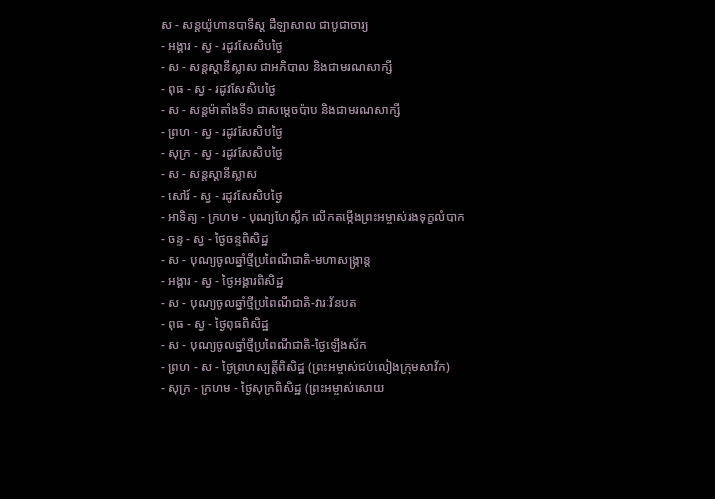ស - សន្ដយ៉ូហានបាទីស្ដ ដឺឡាសាល ជាបូជាចារ្យ
- អង្គារ - ស្វ - រដូវសែសិបថ្ងៃ
- ស - សន្ដស្ដានីស្លាស ជាអភិបាល និងជាមរណសាក្សី
- ពុធ - ស្វ - រដូវសែសិបថ្ងៃ
- ស - សន្ដម៉ាតាំងទី១ ជាសម្ដេចប៉ាប និងជាមរណសាក្សី
- ព្រហ - ស្វ - រដូវសែសិបថ្ងៃ
- សុក្រ - ស្វ - រដូវសែសិបថ្ងៃ
- ស - សន្ដស្ដានីស្លាស
- សៅរ៍ - ស្វ - រដូវសែសិបថ្ងៃ
- អាទិត្យ - ក្រហម - បុណ្យហែស្លឹក លើកតម្កើងព្រះអម្ចាស់រងទុក្ខលំបាក
- ចន្ទ - ស្វ - ថ្ងៃចន្ទពិសិដ្ឋ
- ស - បុណ្យចូលឆ្នាំថ្មីប្រពៃណីជាតិ-មហាសង្រ្កាន្ដ
- អង្គារ - ស្វ - ថ្ងៃអង្គារពិសិដ្ឋ
- ស - បុណ្យចូលឆ្នាំថ្មីប្រពៃណីជាតិ-វារៈវ័នបត
- ពុធ - ស្វ - ថ្ងៃពុធពិសិដ្ឋ
- ស - បុណ្យចូលឆ្នាំថ្មីប្រពៃណីជាតិ-ថ្ងៃឡើងស័ក
- ព្រហ - ស - ថ្ងៃព្រហស្បត្ដិ៍ពិសិដ្ឋ (ព្រះអម្ចាស់ជប់លៀងក្រុមសាវ័ក)
- សុក្រ - ក្រហម - ថ្ងៃសុក្រពិសិដ្ឋ (ព្រះអម្ចាស់សោយ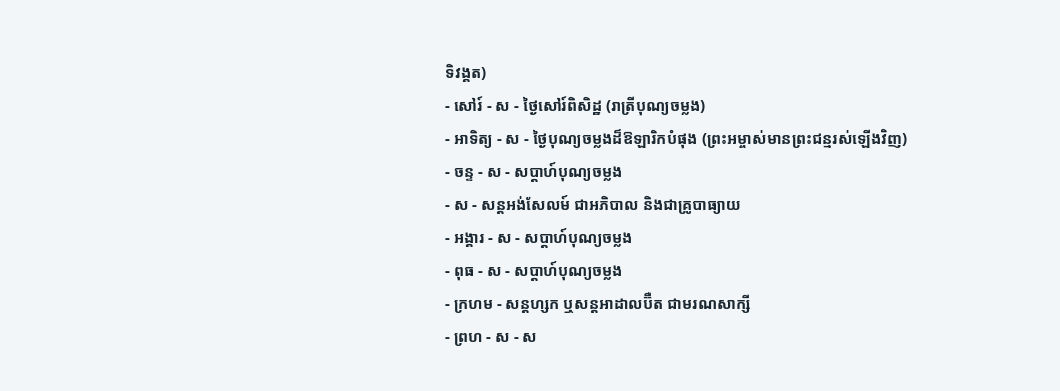ទិវង្គត)
- សៅរ៍ - ស - ថ្ងៃសៅរ៍ពិសិដ្ឋ (រាត្រីបុណ្យចម្លង)
- អាទិត្យ - ស - ថ្ងៃបុណ្យចម្លងដ៏ឱឡារិកបំផុង (ព្រះអម្ចាស់មានព្រះជន្មរស់ឡើងវិញ)
- ចន្ទ - ស - សប្ដាហ៍បុណ្យចម្លង
- ស - សន្ដអង់សែលម៍ ជាអភិបាល និងជាគ្រូបាធ្យាយ
- អង្គារ - ស - សប្ដាហ៍បុណ្យចម្លង
- ពុធ - ស - សប្ដាហ៍បុណ្យចម្លង
- ក្រហម - សន្ដហ្សក ឬសន្ដអាដាលប៊ឺត ជាមរណសាក្សី
- ព្រហ - ស - ស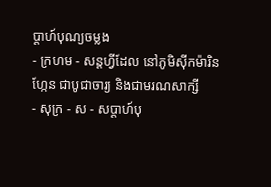ប្ដាហ៍បុណ្យចម្លង
- ក្រហម - សន្ដហ្វីដែល នៅភូមិស៊ីកម៉ារិនហ្កែន ជាបូជាចារ្យ និងជាមរណសាក្សី
- សុក្រ - ស - សប្ដាហ៍បុ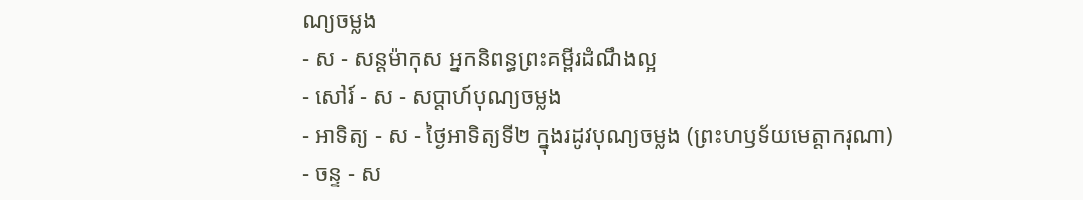ណ្យចម្លង
- ស - សន្ដម៉ាកុស អ្នកនិពន្ធព្រះគម្ពីរដំណឹងល្អ
- សៅរ៍ - ស - សប្ដាហ៍បុណ្យចម្លង
- អាទិត្យ - ស - ថ្ងៃអាទិត្យទី២ ក្នុងរដូវបុណ្យចម្លង (ព្រះហឫទ័យមេត្ដាករុណា)
- ចន្ទ - ស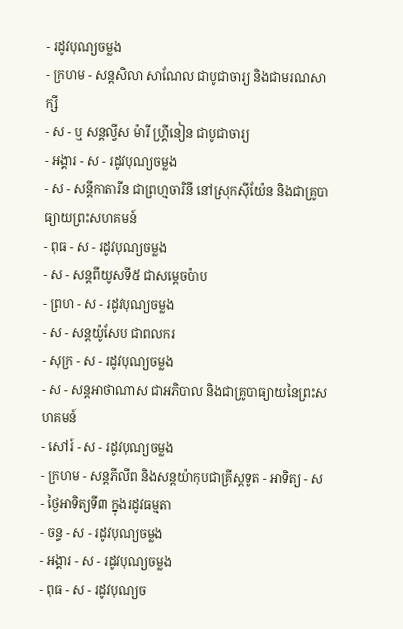- រដូវបុណ្យចម្លង
- ក្រហម - សន្ដសិលា សាណែល ជាបូជាចារ្យ និងជាមរណសាក្សី
- ស - ឬ សន្ដល្វីស ម៉ារី ហ្គ្រីនៀន ជាបូជាចារ្យ
- អង្គារ - ស - រដូវបុណ្យចម្លង
- ស - សន្ដីកាតារីន ជាព្រហ្មចារិនី នៅស្រុកស៊ីយ៉ែន និងជាគ្រូបាធ្យាយព្រះសហគមន៍
- ពុធ - ស - រដូវបុណ្យចម្លង
- ស - សន្ដពីយូសទី៥ ជាសម្ដេចប៉ាប
- ព្រហ - ស - រដូវបុណ្យចម្លង
- ស - សន្ដយ៉ូសែប ជាពលករ
- សុក្រ - ស - រដូវបុណ្យចម្លង
- ស - សន្ដអាថាណាស ជាអភិបាល និងជាគ្រូបាធ្យាយនៃព្រះសហគមន៍
- សៅរ៍ - ស - រដូវបុណ្យចម្លង
- ក្រហម - សន្ដភីលីព និងសន្ដយ៉ាកុបជាគ្រីស្ដទូត - អាទិត្យ - ស - ថ្ងៃអាទិត្យទី៣ ក្នុងរដូវធម្មតា
- ចន្ទ - ស - រដូវបុណ្យចម្លង
- អង្គារ - ស - រដូវបុណ្យចម្លង
- ពុធ - ស - រដូវបុណ្យច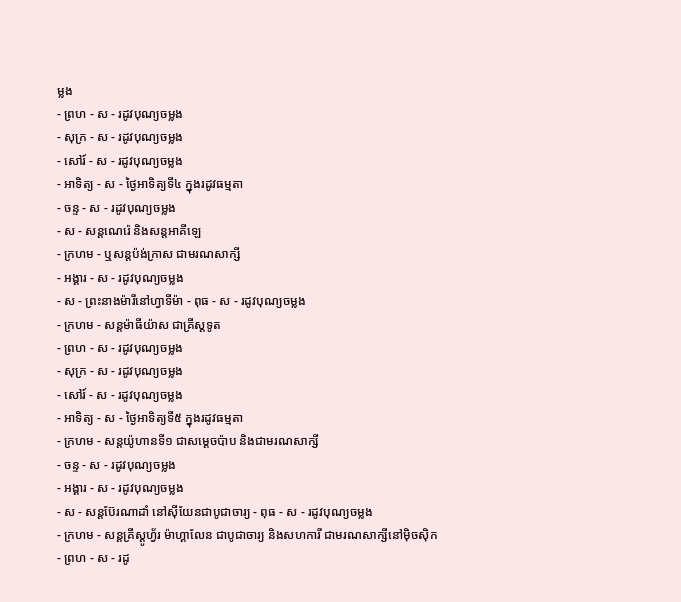ម្លង
- ព្រហ - ស - រដូវបុណ្យចម្លង
- សុក្រ - ស - រដូវបុណ្យចម្លង
- សៅរ៍ - ស - រដូវបុណ្យចម្លង
- អាទិត្យ - ស - ថ្ងៃអាទិត្យទី៤ ក្នុងរដូវធម្មតា
- ចន្ទ - ស - រដូវបុណ្យចម្លង
- ស - សន្ដណេរ៉េ និងសន្ដអាគីឡេ
- ក្រហម - ឬសន្ដប៉ង់ក្រាស ជាមរណសាក្សី
- អង្គារ - ស - រដូវបុណ្យចម្លង
- ស - ព្រះនាងម៉ារីនៅហ្វាទីម៉ា - ពុធ - ស - រដូវបុណ្យចម្លង
- ក្រហម - សន្ដម៉ាធីយ៉ាស ជាគ្រីស្ដទូត
- ព្រហ - ស - រដូវបុណ្យចម្លង
- សុក្រ - ស - រដូវបុណ្យចម្លង
- សៅរ៍ - ស - រដូវបុណ្យចម្លង
- អាទិត្យ - ស - ថ្ងៃអាទិត្យទី៥ ក្នុងរដូវធម្មតា
- ក្រហម - សន្ដយ៉ូហានទី១ ជាសម្ដេចប៉ាប និងជាមរណសាក្សី
- ចន្ទ - ស - រដូវបុណ្យចម្លង
- អង្គារ - ស - រដូវបុណ្យចម្លង
- ស - សន្ដប៊ែរណាដាំ នៅស៊ីយែនជាបូជាចារ្យ - ពុធ - ស - រដូវបុណ្យចម្លង
- ក្រហម - សន្ដគ្រីស្ដូហ្វ័រ ម៉ាហ្គាលែន ជាបូជាចារ្យ និងសហការី ជាមរណសាក្សីនៅម៉ិចស៊ិក
- ព្រហ - ស - រដូ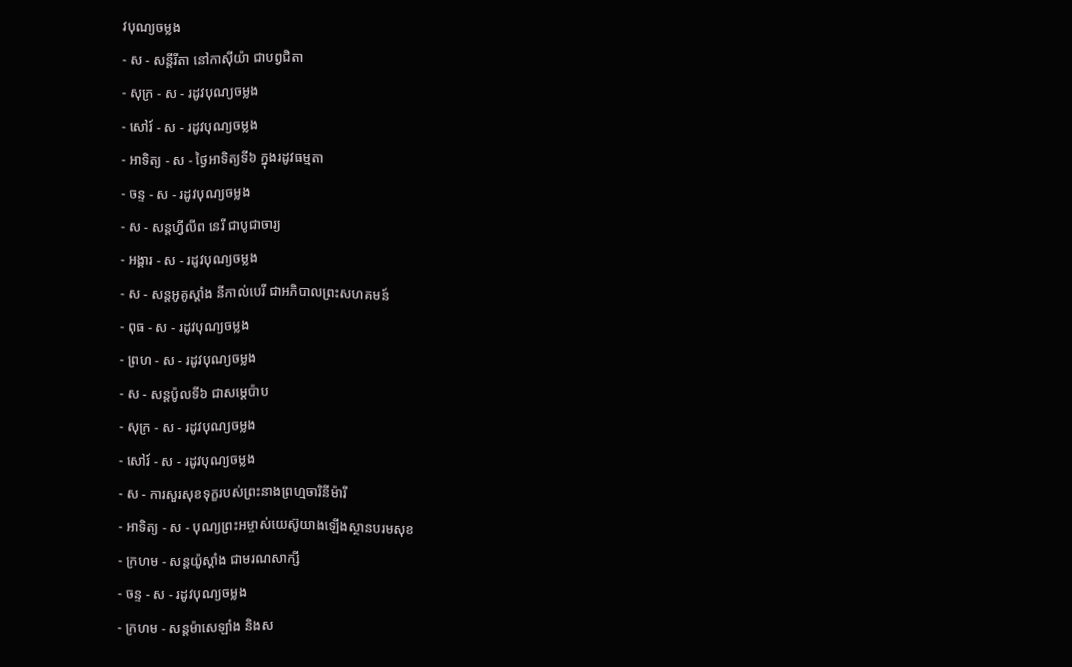វបុណ្យចម្លង
- ស - សន្ដីរីតា នៅកាស៊ីយ៉ា ជាបព្វជិតា
- សុក្រ - ស - រដូវបុណ្យចម្លង
- សៅរ៍ - ស - រដូវបុណ្យចម្លង
- អាទិត្យ - ស - ថ្ងៃអាទិត្យទី៦ ក្នុងរដូវធម្មតា
- ចន្ទ - ស - រដូវបុណ្យចម្លង
- ស - សន្ដហ្វីលីព នេរី ជាបូជាចារ្យ
- អង្គារ - ស - រដូវបុណ្យចម្លង
- ស - សន្ដអូគូស្ដាំង នីកាល់បេរី ជាអភិបាលព្រះសហគមន៍
- ពុធ - ស - រដូវបុណ្យចម្លង
- ព្រហ - ស - រដូវបុណ្យចម្លង
- ស - សន្ដប៉ូលទី៦ ជាសម្ដេប៉ាប
- សុក្រ - ស - រដូវបុណ្យចម្លង
- សៅរ៍ - ស - រដូវបុណ្យចម្លង
- ស - ការសួរសុខទុក្ខរបស់ព្រះនាងព្រហ្មចារិនីម៉ារី
- អាទិត្យ - ស - បុណ្យព្រះអម្ចាស់យេស៊ូយាងឡើងស្ថានបរមសុខ
- ក្រហម - សន្ដយ៉ូស្ដាំង ជាមរណសាក្សី
- ចន្ទ - ស - រដូវបុណ្យចម្លង
- ក្រហម - សន្ដម៉ាសេឡាំង និងស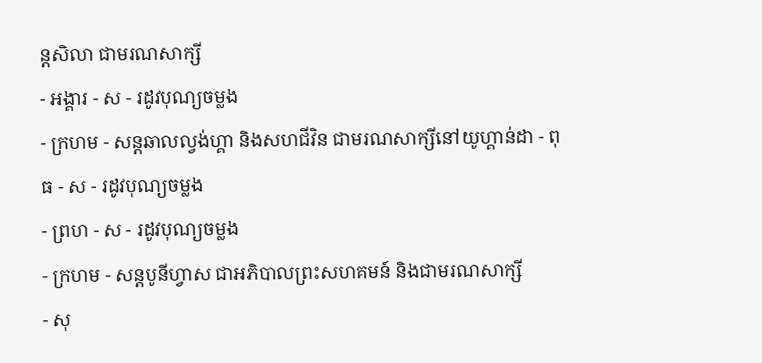ន្ដសិលា ជាមរណសាក្សី
- អង្គារ - ស - រដូវបុណ្យចម្លង
- ក្រហម - សន្ដឆាលល្វង់ហ្គា និងសហជីវិន ជាមរណសាក្សីនៅយូហ្គាន់ដា - ពុធ - ស - រដូវបុណ្យចម្លង
- ព្រហ - ស - រដូវបុណ្យចម្លង
- ក្រហម - សន្ដបូនីហ្វាស ជាអភិបាលព្រះសហគមន៍ និងជាមរណសាក្សី
- សុ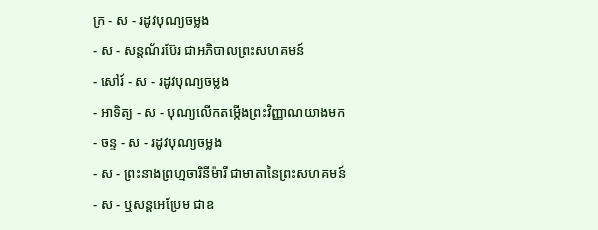ក្រ - ស - រដូវបុណ្យចម្លង
- ស - សន្ដណ័រប៊ែរ ជាអភិបាលព្រះសហគមន៍
- សៅរ៍ - ស - រដូវបុណ្យចម្លង
- អាទិត្យ - ស - បុណ្យលើកតម្កើងព្រះវិញ្ញាណយាងមក
- ចន្ទ - ស - រដូវបុណ្យចម្លង
- ស - ព្រះនាងព្រហ្មចារិនីម៉ារី ជាមាតានៃព្រះសហគមន៍
- ស - ឬសន្ដអេប្រែម ជាឧ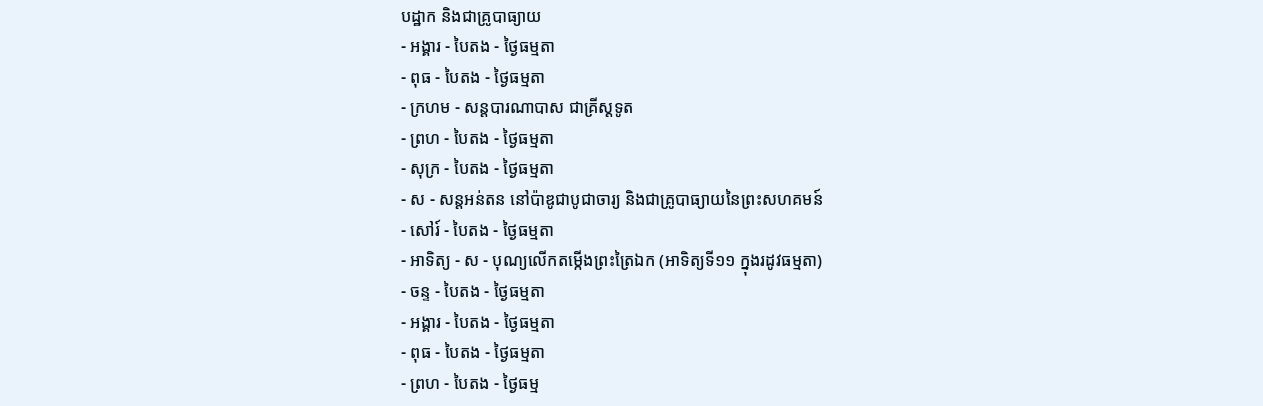បដ្ឋាក និងជាគ្រូបាធ្យាយ
- អង្គារ - បៃតង - ថ្ងៃធម្មតា
- ពុធ - បៃតង - ថ្ងៃធម្មតា
- ក្រហម - សន្ដបារណាបាស ជាគ្រីស្ដទូត
- ព្រហ - បៃតង - ថ្ងៃធម្មតា
- សុក្រ - បៃតង - ថ្ងៃធម្មតា
- ស - សន្ដអន់តន នៅប៉ាឌូជាបូជាចារ្យ និងជាគ្រូបាធ្យាយនៃព្រះសហគមន៍
- សៅរ៍ - បៃតង - ថ្ងៃធម្មតា
- អាទិត្យ - ស - បុណ្យលើកតម្កើងព្រះត្រៃឯក (អាទិត្យទី១១ ក្នុងរដូវធម្មតា)
- ចន្ទ - បៃតង - ថ្ងៃធម្មតា
- អង្គារ - បៃតង - ថ្ងៃធម្មតា
- ពុធ - បៃតង - ថ្ងៃធម្មតា
- ព្រហ - បៃតង - ថ្ងៃធម្ម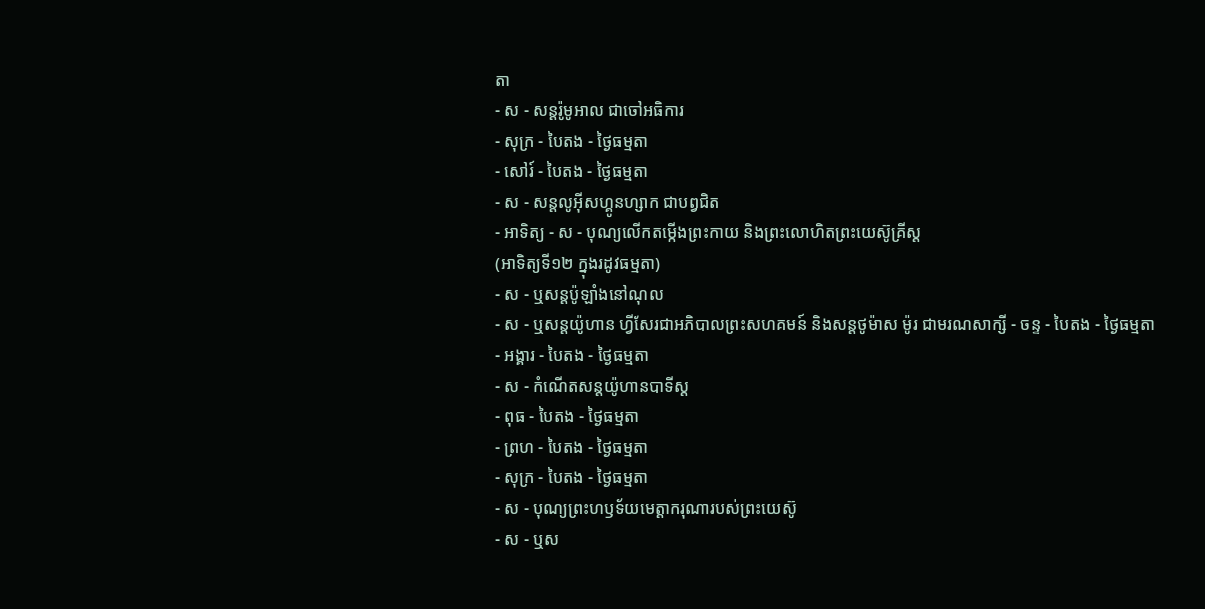តា
- ស - សន្ដរ៉ូមូអាល ជាចៅអធិការ
- សុក្រ - បៃតង - ថ្ងៃធម្មតា
- សៅរ៍ - បៃតង - ថ្ងៃធម្មតា
- ស - សន្ដលូអ៊ីសហ្គូនហ្សាក ជាបព្វជិត
- អាទិត្យ - ស - បុណ្យលើកតម្កើងព្រះកាយ និងព្រះលោហិតព្រះយេស៊ូគ្រីស្ដ
(អាទិត្យទី១២ ក្នុងរដូវធម្មតា)
- ស - ឬសន្ដប៉ូឡាំងនៅណុល
- ស - ឬសន្ដយ៉ូហាន ហ្វីសែរជាអភិបាលព្រះសហគមន៍ និងសន្ដថូម៉ាស ម៉ូរ ជាមរណសាក្សី - ចន្ទ - បៃតង - ថ្ងៃធម្មតា
- អង្គារ - បៃតង - ថ្ងៃធម្មតា
- ស - កំណើតសន្ដយ៉ូហានបាទីស្ដ
- ពុធ - បៃតង - ថ្ងៃធម្មតា
- ព្រហ - បៃតង - ថ្ងៃធម្មតា
- សុក្រ - បៃតង - ថ្ងៃធម្មតា
- ស - បុណ្យព្រះហឫទ័យមេត្ដាករុណារបស់ព្រះយេស៊ូ
- ស - ឬស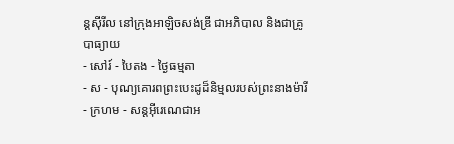ន្ដស៊ីរីល នៅក្រុងអាឡិចសង់ឌ្រី ជាអភិបាល និងជាគ្រូបាធ្យាយ
- សៅរ៍ - បៃតង - ថ្ងៃធម្មតា
- ស - បុណ្យគោរពព្រះបេះដូដ៏និម្មលរបស់ព្រះនាងម៉ារី
- ក្រហម - សន្ដអ៊ីរេណេជាអ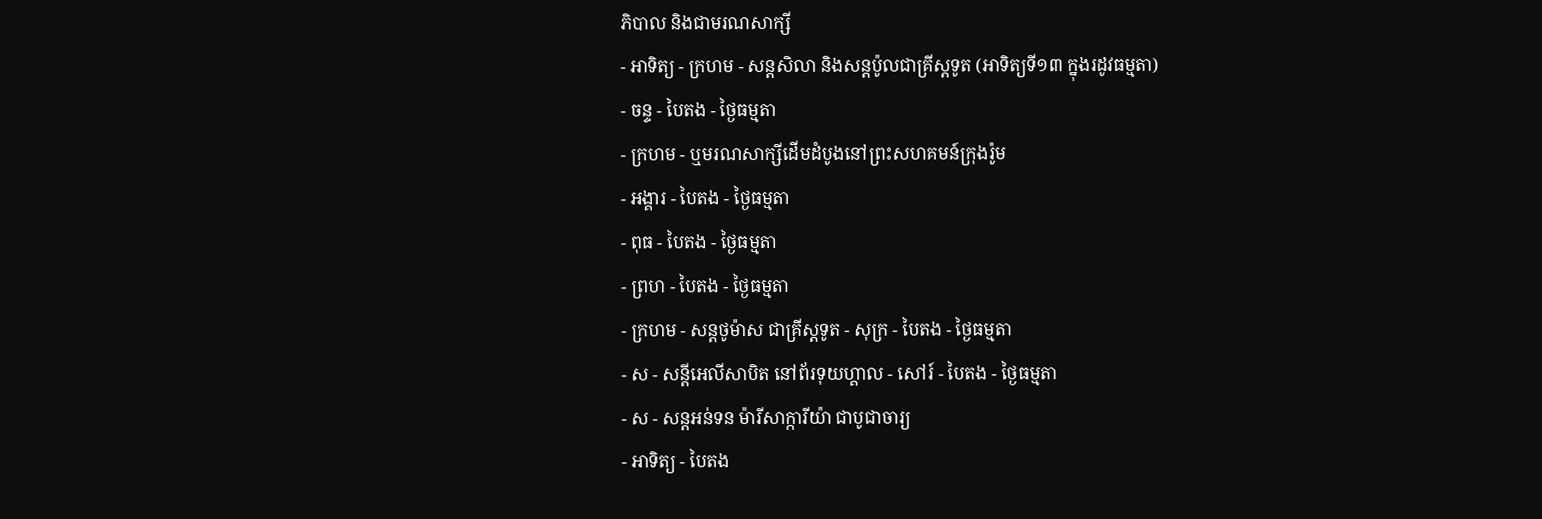ភិបាល និងជាមរណសាក្សី
- អាទិត្យ - ក្រហម - សន្ដសិលា និងសន្ដប៉ូលជាគ្រីស្ដទូត (អាទិត្យទី១៣ ក្នុងរដូវធម្មតា)
- ចន្ទ - បៃតង - ថ្ងៃធម្មតា
- ក្រហម - ឬមរណសាក្សីដើមដំបូងនៅព្រះសហគមន៍ក្រុងរ៉ូម
- អង្គារ - បៃតង - ថ្ងៃធម្មតា
- ពុធ - បៃតង - ថ្ងៃធម្មតា
- ព្រហ - បៃតង - ថ្ងៃធម្មតា
- ក្រហម - សន្ដថូម៉ាស ជាគ្រីស្ដទូត - សុក្រ - បៃតង - ថ្ងៃធម្មតា
- ស - សន្ដីអេលីសាបិត នៅព័រទុយហ្គាល - សៅរ៍ - បៃតង - ថ្ងៃធម្មតា
- ស - សន្ដអន់ទន ម៉ារីសាក្ការីយ៉ា ជាបូជាចារ្យ
- អាទិត្យ - បៃតង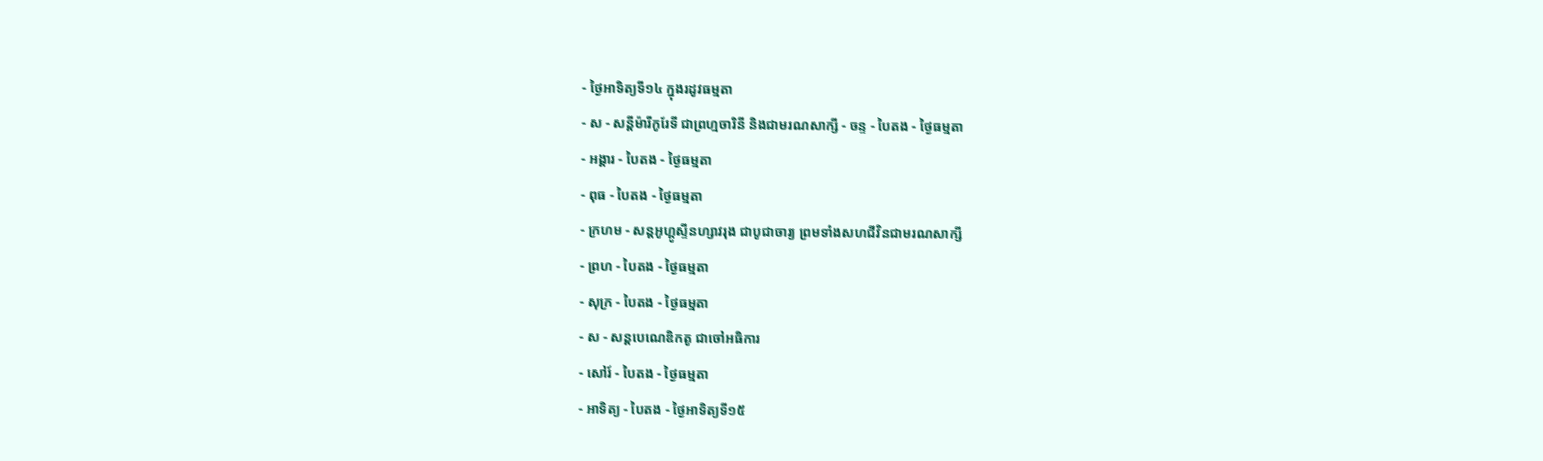- ថ្ងៃអាទិត្យទី១៤ ក្នុងរដូវធម្មតា
- ស - សន្ដីម៉ារីកូរែទី ជាព្រហ្មចារិនី និងជាមរណសាក្សី - ចន្ទ - បៃតង - ថ្ងៃធម្មតា
- អង្គារ - បៃតង - ថ្ងៃធម្មតា
- ពុធ - បៃតង - ថ្ងៃធម្មតា
- ក្រហម - សន្ដអូហ្គូស្ទីនហ្សាវរុង ជាបូជាចារ្យ ព្រមទាំងសហជីវិនជាមរណសាក្សី
- ព្រហ - បៃតង - ថ្ងៃធម្មតា
- សុក្រ - បៃតង - ថ្ងៃធម្មតា
- ស - សន្ដបេណេឌិកតូ ជាចៅអធិការ
- សៅរ៍ - បៃតង - ថ្ងៃធម្មតា
- អាទិត្យ - បៃតង - ថ្ងៃអាទិត្យទី១៥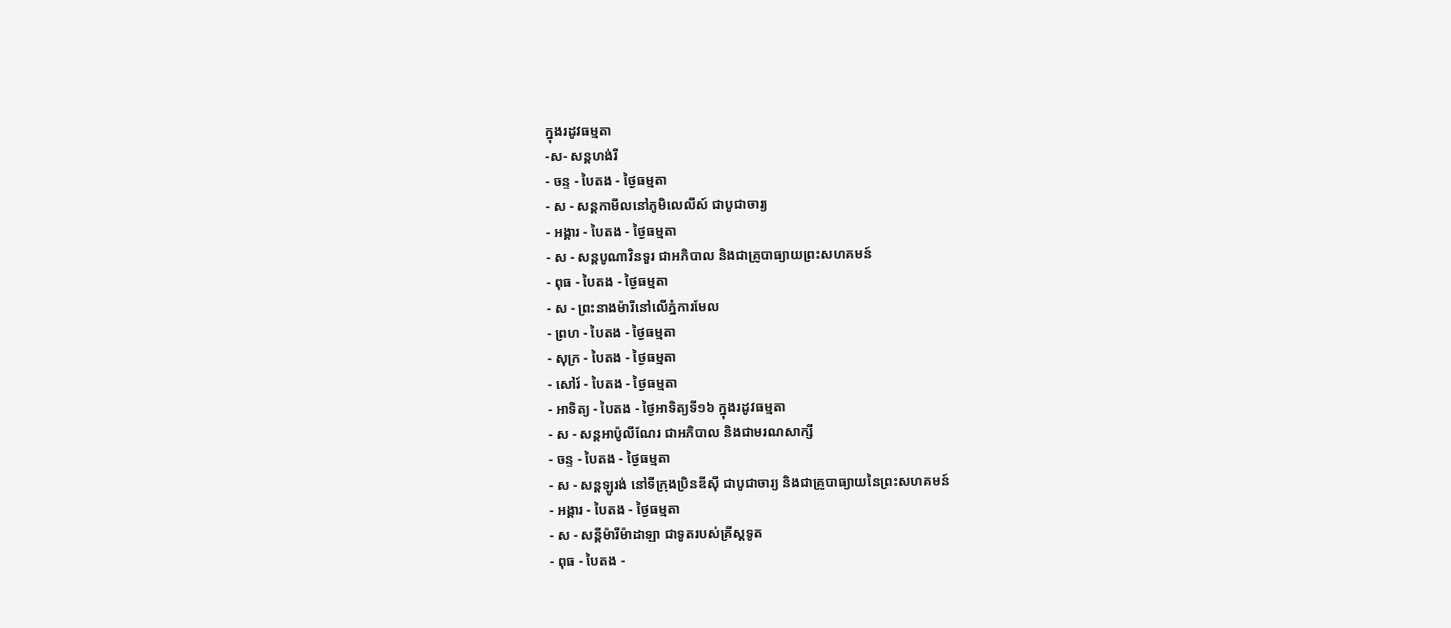ក្នុងរដូវធម្មតា
-ស- សន្ដហង់រី
- ចន្ទ - បៃតង - ថ្ងៃធម្មតា
- ស - សន្ដកាមីលនៅភូមិលេលីស៍ ជាបូជាចារ្យ
- អង្គារ - បៃតង - ថ្ងៃធម្មតា
- ស - សន្ដបូណាវិនទួរ ជាអភិបាល និងជាគ្រូបាធ្យាយព្រះសហគមន៍
- ពុធ - បៃតង - ថ្ងៃធម្មតា
- ស - ព្រះនាងម៉ារីនៅលើភ្នំការមែល
- ព្រហ - បៃតង - ថ្ងៃធម្មតា
- សុក្រ - បៃតង - ថ្ងៃធម្មតា
- សៅរ៍ - បៃតង - ថ្ងៃធម្មតា
- អាទិត្យ - បៃតង - ថ្ងៃអាទិត្យទី១៦ ក្នុងរដូវធម្មតា
- ស - សន្ដអាប៉ូលីណែរ ជាអភិបាល និងជាមរណសាក្សី
- ចន្ទ - បៃតង - ថ្ងៃធម្មតា
- ស - សន្ដឡូរង់ នៅទីក្រុងប្រិនឌីស៊ី ជាបូជាចារ្យ និងជាគ្រូបាធ្យាយនៃព្រះសហគមន៍
- អង្គារ - បៃតង - ថ្ងៃធម្មតា
- ស - សន្ដីម៉ារីម៉ាដាឡា ជាទូតរបស់គ្រីស្ដទូត
- ពុធ - បៃតង -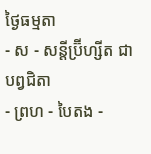ថ្ងៃធម្មតា
- ស - សន្ដីប្រ៊ីហ្សីត ជាបព្វជិតា
- ព្រហ - បៃតង -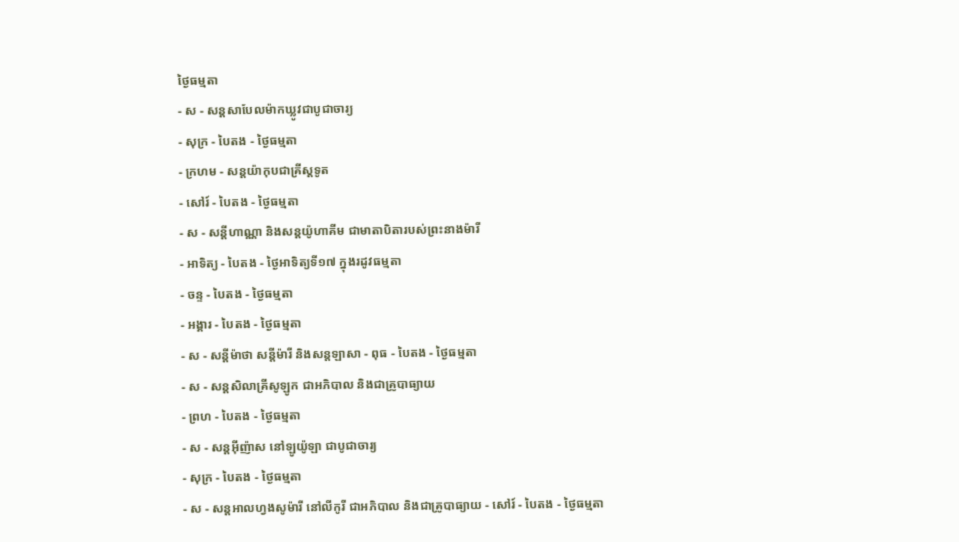ថ្ងៃធម្មតា
- ស - សន្ដសាបែលម៉ាកឃ្លូវជាបូជាចារ្យ
- សុក្រ - បៃតង - ថ្ងៃធម្មតា
- ក្រហម - សន្ដយ៉ាកុបជាគ្រីស្ដទូត
- សៅរ៍ - បៃតង - ថ្ងៃធម្មតា
- ស - សន្ដីហាណ្ណា និងសន្ដយ៉ូហាគីម ជាមាតាបិតារបស់ព្រះនាងម៉ារី
- អាទិត្យ - បៃតង - ថ្ងៃអាទិត្យទី១៧ ក្នុងរដូវធម្មតា
- ចន្ទ - បៃតង - ថ្ងៃធម្មតា
- អង្គារ - បៃតង - ថ្ងៃធម្មតា
- ស - សន្ដីម៉ាថា សន្ដីម៉ារី និងសន្ដឡាសា - ពុធ - បៃតង - ថ្ងៃធម្មតា
- ស - សន្ដសិលាគ្រីសូឡូក ជាអភិបាល និងជាគ្រូបាធ្យាយ
- ព្រហ - បៃតង - ថ្ងៃធម្មតា
- ស - សន្ដអ៊ីញ៉ាស នៅឡូយ៉ូឡា ជាបូជាចារ្យ
- សុក្រ - បៃតង - ថ្ងៃធម្មតា
- ស - សន្ដអាលហ្វងសូម៉ារី នៅលីកូរី ជាអភិបាល និងជាគ្រូបាធ្យាយ - សៅរ៍ - បៃតង - ថ្ងៃធម្មតា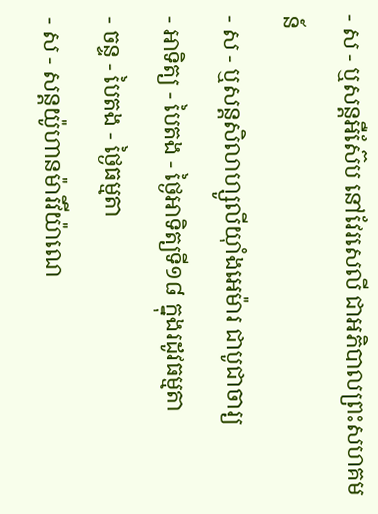- ស - ឬសន្ដអឺស៊ែប នៅវែរសេលី ជាអភិបាលព្រះសហគមន៍
- ស - ឬសន្ដសិលាហ្សូលីយ៉ាំងអេម៉ារ ជាបូជាចារ្យ
- អាទិត្យ - បៃតង - ថ្ងៃអាទិត្យទី១៨ ក្នុងរដូវធម្មតា
- ចន្ទ - បៃតង - ថ្ងៃធម្មតា
- ស - សន្ដយ៉ូហានម៉ារីវីយ៉ាណេ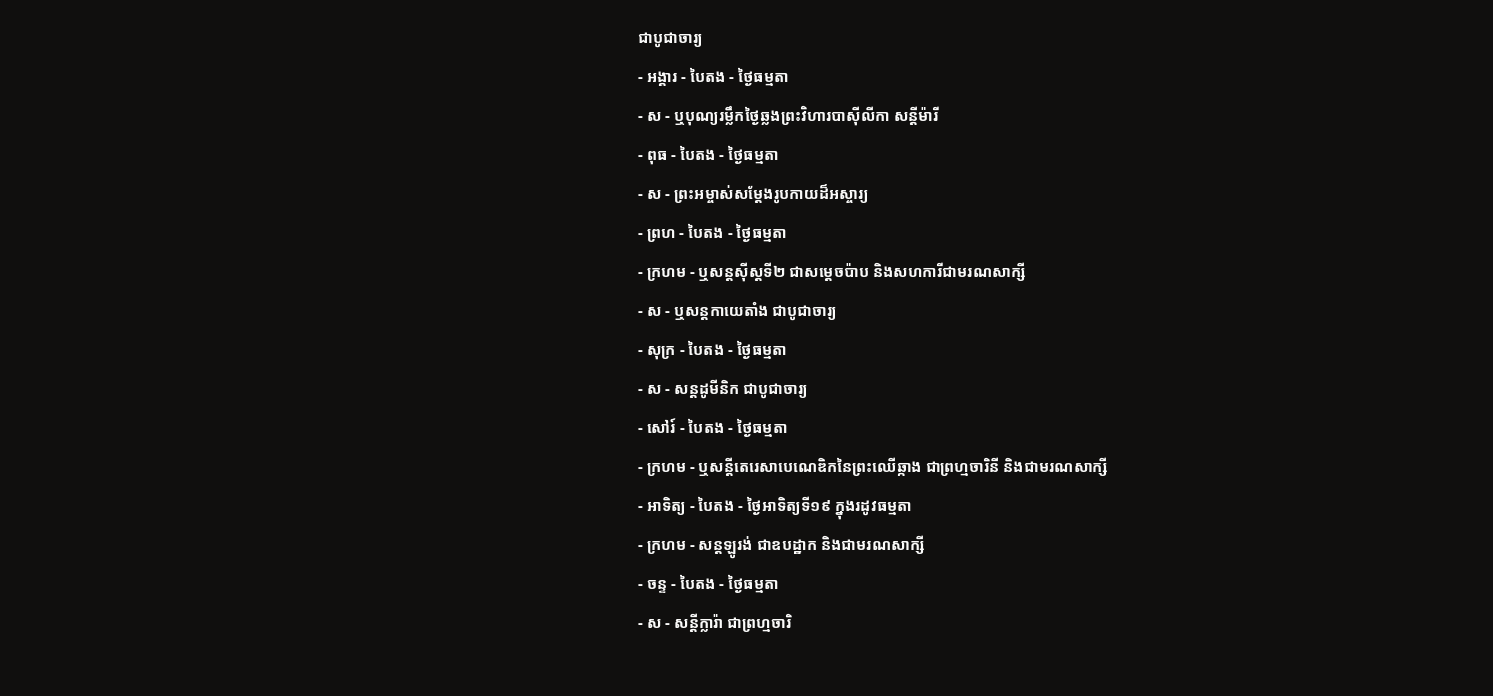ជាបូជាចារ្យ
- អង្គារ - បៃតង - ថ្ងៃធម្មតា
- ស - ឬបុណ្យរម្លឹកថ្ងៃឆ្លងព្រះវិហារបាស៊ីលីកា សន្ដីម៉ារី
- ពុធ - បៃតង - ថ្ងៃធម្មតា
- ស - ព្រះអម្ចាស់សម្ដែងរូបកាយដ៏អស្ចារ្យ
- ព្រហ - បៃតង - ថ្ងៃធម្មតា
- ក្រហម - ឬសន្ដស៊ីស្ដទី២ ជាសម្ដេចប៉ាប និងសហការីជាមរណសាក្សី
- ស - ឬសន្ដកាយេតាំង ជាបូជាចារ្យ
- សុក្រ - បៃតង - ថ្ងៃធម្មតា
- ស - សន្ដដូមីនិក ជាបូជាចារ្យ
- សៅរ៍ - បៃតង - ថ្ងៃធម្មតា
- ក្រហម - ឬសន្ដីតេរេសាបេណេឌិកនៃព្រះឈើឆ្កាង ជាព្រហ្មចារិនី និងជាមរណសាក្សី
- អាទិត្យ - បៃតង - ថ្ងៃអាទិត្យទី១៩ ក្នុងរដូវធម្មតា
- ក្រហម - សន្ដឡូរង់ ជាឧបដ្ឋាក និងជាមរណសាក្សី
- ចន្ទ - បៃតង - ថ្ងៃធម្មតា
- ស - សន្ដីក្លារ៉ា ជាព្រហ្មចារិ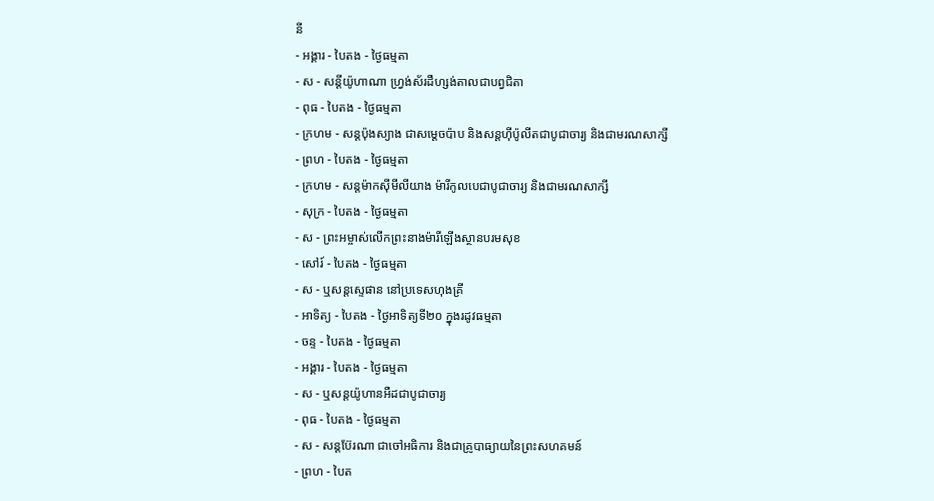នី
- អង្គារ - បៃតង - ថ្ងៃធម្មតា
- ស - សន្ដីយ៉ូហាណា ហ្វ្រង់ស័រដឺហ្សង់តាលជាបព្វជិតា
- ពុធ - បៃតង - ថ្ងៃធម្មតា
- ក្រហម - សន្ដប៉ុងស្យាង ជាសម្ដេចប៉ាប និងសន្ដហ៊ីប៉ូលីតជាបូជាចារ្យ និងជាមរណសាក្សី
- ព្រហ - បៃតង - ថ្ងៃធម្មតា
- ក្រហម - សន្ដម៉ាកស៊ីមីលីយាង ម៉ារីកូលបេជាបូជាចារ្យ និងជាមរណសាក្សី
- សុក្រ - បៃតង - ថ្ងៃធម្មតា
- ស - ព្រះអម្ចាស់លើកព្រះនាងម៉ារីឡើងស្ថានបរមសុខ
- សៅរ៍ - បៃតង - ថ្ងៃធម្មតា
- ស - ឬសន្ដស្ទេផាន នៅប្រទេសហុងគ្រី
- អាទិត្យ - បៃតង - ថ្ងៃអាទិត្យទី២០ ក្នុងរដូវធម្មតា
- ចន្ទ - បៃតង - ថ្ងៃធម្មតា
- អង្គារ - បៃតង - ថ្ងៃធម្មតា
- ស - ឬសន្ដយ៉ូហានអឺដជាបូជាចារ្យ
- ពុធ - បៃតង - ថ្ងៃធម្មតា
- ស - សន្ដប៊ែរណា ជាចៅអធិការ និងជាគ្រូបាធ្យាយនៃព្រះសហគមន៍
- ព្រហ - បៃត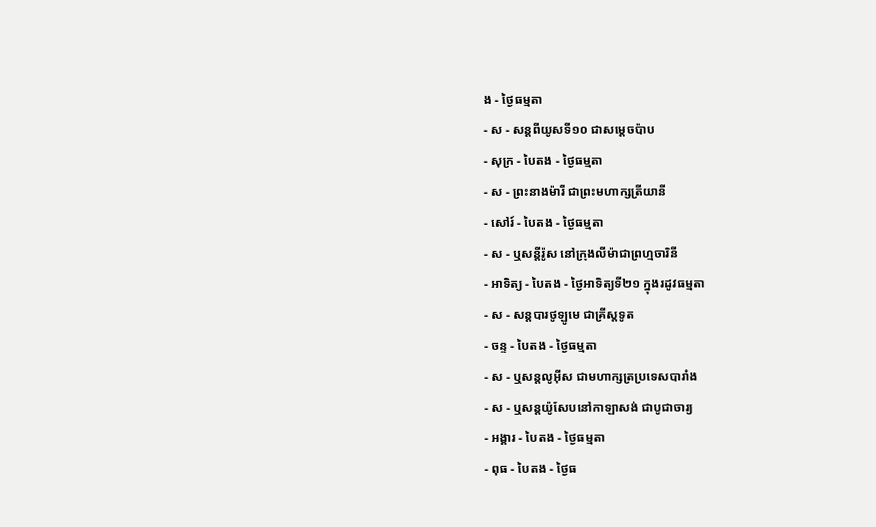ង - ថ្ងៃធម្មតា
- ស - សន្ដពីយូសទី១០ ជាសម្ដេចប៉ាប
- សុក្រ - បៃតង - ថ្ងៃធម្មតា
- ស - ព្រះនាងម៉ារី ជាព្រះមហាក្សត្រីយានី
- សៅរ៍ - បៃតង - ថ្ងៃធម្មតា
- ស - ឬសន្ដីរ៉ូស នៅក្រុងលីម៉ាជាព្រហ្មចារិនី
- អាទិត្យ - បៃតង - ថ្ងៃអាទិត្យទី២១ ក្នុងរដូវធម្មតា
- ស - សន្ដបារថូឡូមេ ជាគ្រីស្ដទូត
- ចន្ទ - បៃតង - ថ្ងៃធម្មតា
- ស - ឬសន្ដលូអ៊ីស ជាមហាក្សត្រប្រទេសបារាំង
- ស - ឬសន្ដយ៉ូសែបនៅកាឡាសង់ ជាបូជាចារ្យ
- អង្គារ - បៃតង - ថ្ងៃធម្មតា
- ពុធ - បៃតង - ថ្ងៃធ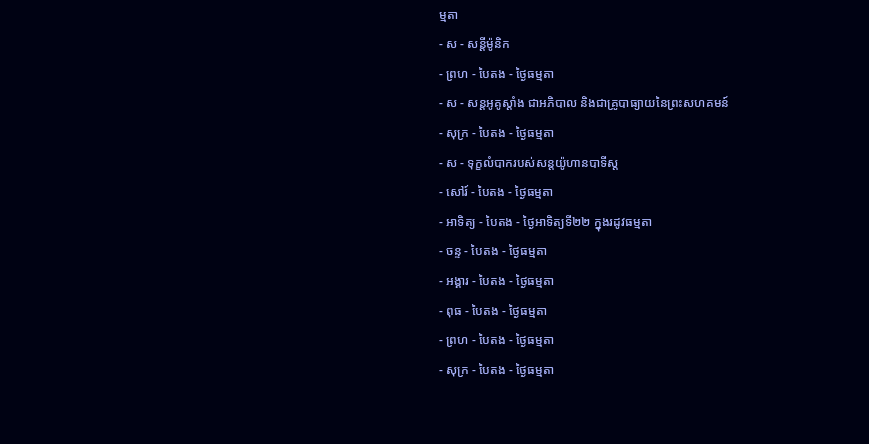ម្មតា
- ស - សន្ដីម៉ូនិក
- ព្រហ - បៃតង - ថ្ងៃធម្មតា
- ស - សន្ដអូគូស្ដាំង ជាអភិបាល និងជាគ្រូបាធ្យាយនៃព្រះសហគមន៍
- សុក្រ - បៃតង - ថ្ងៃធម្មតា
- ស - ទុក្ខលំបាករបស់សន្ដយ៉ូហានបាទីស្ដ
- សៅរ៍ - បៃតង - ថ្ងៃធម្មតា
- អាទិត្យ - បៃតង - ថ្ងៃអាទិត្យទី២២ ក្នុងរដូវធម្មតា
- ចន្ទ - បៃតង - ថ្ងៃធម្មតា
- អង្គារ - បៃតង - ថ្ងៃធម្មតា
- ពុធ - បៃតង - ថ្ងៃធម្មតា
- ព្រហ - បៃតង - ថ្ងៃធម្មតា
- សុក្រ - បៃតង - ថ្ងៃធម្មតា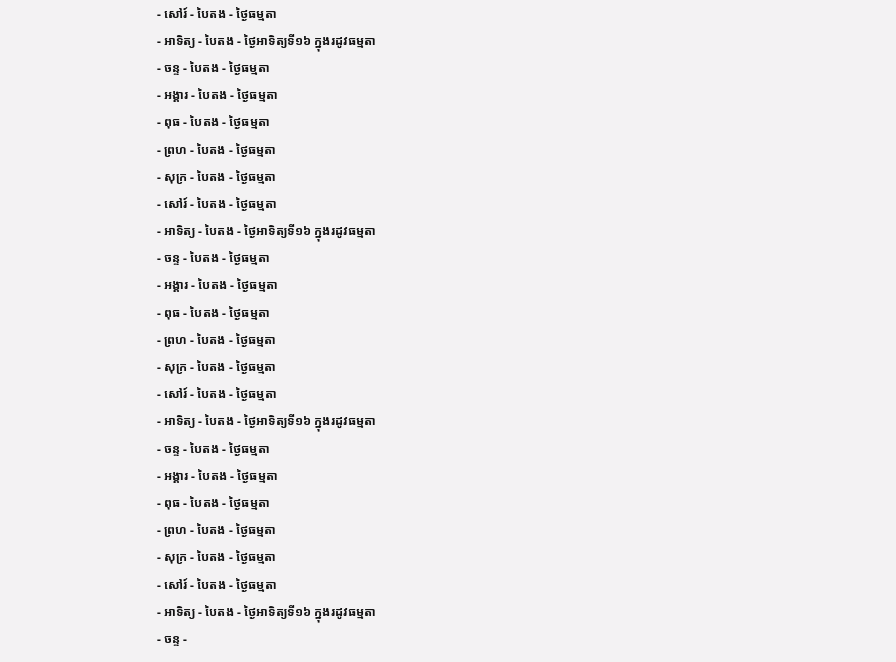- សៅរ៍ - បៃតង - ថ្ងៃធម្មតា
- អាទិត្យ - បៃតង - ថ្ងៃអាទិត្យទី១៦ ក្នុងរដូវធម្មតា
- ចន្ទ - បៃតង - ថ្ងៃធម្មតា
- អង្គារ - បៃតង - ថ្ងៃធម្មតា
- ពុធ - បៃតង - ថ្ងៃធម្មតា
- ព្រហ - បៃតង - ថ្ងៃធម្មតា
- សុក្រ - បៃតង - ថ្ងៃធម្មតា
- សៅរ៍ - បៃតង - ថ្ងៃធម្មតា
- អាទិត្យ - បៃតង - ថ្ងៃអាទិត្យទី១៦ ក្នុងរដូវធម្មតា
- ចន្ទ - បៃតង - ថ្ងៃធម្មតា
- អង្គារ - បៃតង - ថ្ងៃធម្មតា
- ពុធ - បៃតង - ថ្ងៃធម្មតា
- ព្រហ - បៃតង - ថ្ងៃធម្មតា
- សុក្រ - បៃតង - ថ្ងៃធម្មតា
- សៅរ៍ - បៃតង - ថ្ងៃធម្មតា
- អាទិត្យ - បៃតង - ថ្ងៃអាទិត្យទី១៦ ក្នុងរដូវធម្មតា
- ចន្ទ - បៃតង - ថ្ងៃធម្មតា
- អង្គារ - បៃតង - ថ្ងៃធម្មតា
- ពុធ - បៃតង - ថ្ងៃធម្មតា
- ព្រហ - បៃតង - ថ្ងៃធម្មតា
- សុក្រ - បៃតង - ថ្ងៃធម្មតា
- សៅរ៍ - បៃតង - ថ្ងៃធម្មតា
- អាទិត្យ - បៃតង - ថ្ងៃអាទិត្យទី១៦ ក្នុងរដូវធម្មតា
- ចន្ទ -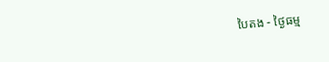បៃតង - ថ្ងៃធម្ម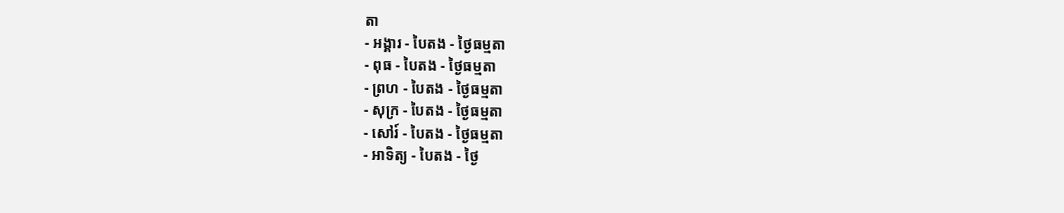តា
- អង្គារ - បៃតង - ថ្ងៃធម្មតា
- ពុធ - បៃតង - ថ្ងៃធម្មតា
- ព្រហ - បៃតង - ថ្ងៃធម្មតា
- សុក្រ - បៃតង - ថ្ងៃធម្មតា
- សៅរ៍ - បៃតង - ថ្ងៃធម្មតា
- អាទិត្យ - បៃតង - ថ្ងៃ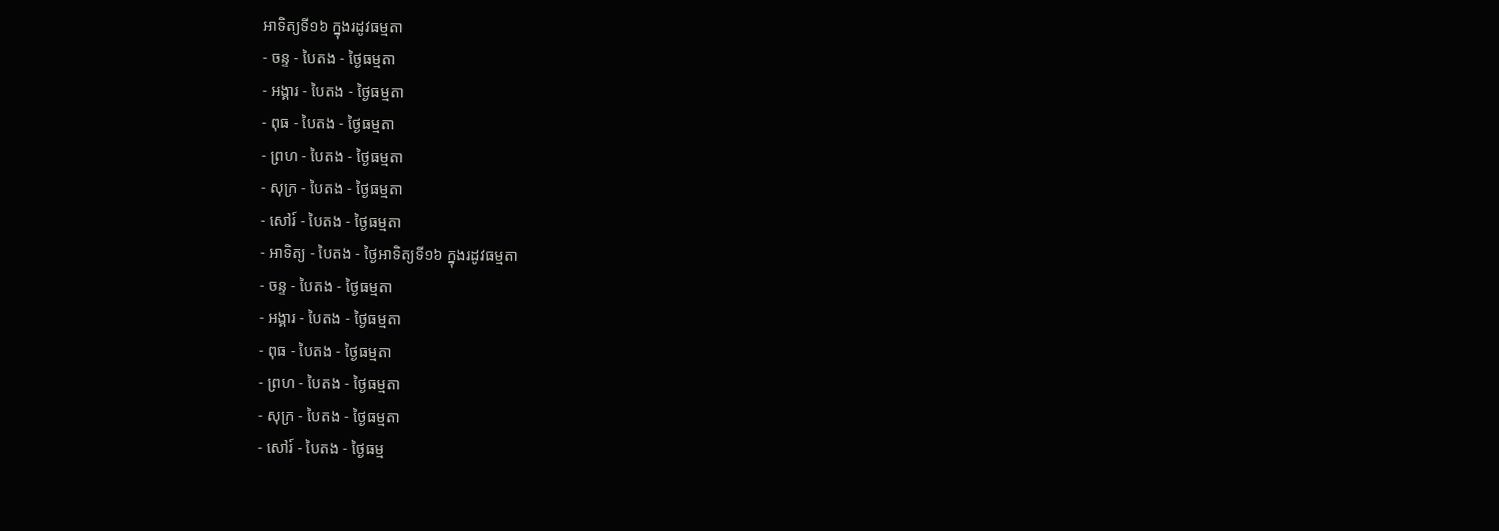អាទិត្យទី១៦ ក្នុងរដូវធម្មតា
- ចន្ទ - បៃតង - ថ្ងៃធម្មតា
- អង្គារ - បៃតង - ថ្ងៃធម្មតា
- ពុធ - បៃតង - ថ្ងៃធម្មតា
- ព្រហ - បៃតង - ថ្ងៃធម្មតា
- សុក្រ - បៃតង - ថ្ងៃធម្មតា
- សៅរ៍ - បៃតង - ថ្ងៃធម្មតា
- អាទិត្យ - បៃតង - ថ្ងៃអាទិត្យទី១៦ ក្នុងរដូវធម្មតា
- ចន្ទ - បៃតង - ថ្ងៃធម្មតា
- អង្គារ - បៃតង - ថ្ងៃធម្មតា
- ពុធ - បៃតង - ថ្ងៃធម្មតា
- ព្រហ - បៃតង - ថ្ងៃធម្មតា
- សុក្រ - បៃតង - ថ្ងៃធម្មតា
- សៅរ៍ - បៃតង - ថ្ងៃធម្ម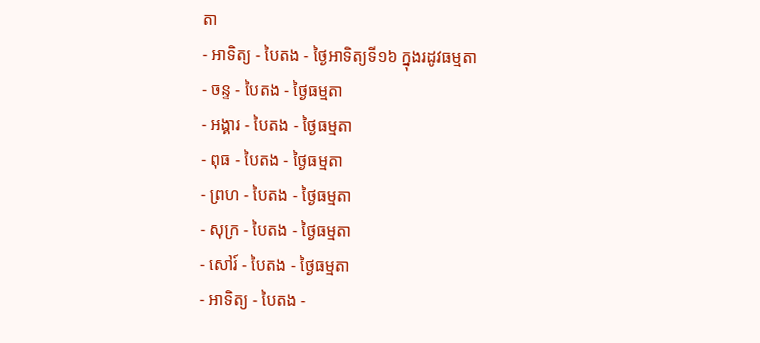តា
- អាទិត្យ - បៃតង - ថ្ងៃអាទិត្យទី១៦ ក្នុងរដូវធម្មតា
- ចន្ទ - បៃតង - ថ្ងៃធម្មតា
- អង្គារ - បៃតង - ថ្ងៃធម្មតា
- ពុធ - បៃតង - ថ្ងៃធម្មតា
- ព្រហ - បៃតង - ថ្ងៃធម្មតា
- សុក្រ - បៃតង - ថ្ងៃធម្មតា
- សៅរ៍ - បៃតង - ថ្ងៃធម្មតា
- អាទិត្យ - បៃតង -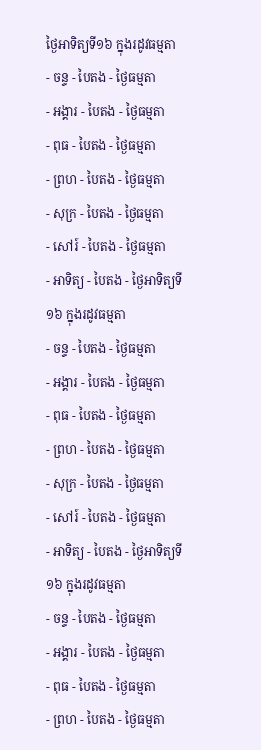ថ្ងៃអាទិត្យទី១៦ ក្នុងរដូវធម្មតា
- ចន្ទ - បៃតង - ថ្ងៃធម្មតា
- អង្គារ - បៃតង - ថ្ងៃធម្មតា
- ពុធ - បៃតង - ថ្ងៃធម្មតា
- ព្រហ - បៃតង - ថ្ងៃធម្មតា
- សុក្រ - បៃតង - ថ្ងៃធម្មតា
- សៅរ៍ - បៃតង - ថ្ងៃធម្មតា
- អាទិត្យ - បៃតង - ថ្ងៃអាទិត្យទី១៦ ក្នុងរដូវធម្មតា
- ចន្ទ - បៃតង - ថ្ងៃធម្មតា
- អង្គារ - បៃតង - ថ្ងៃធម្មតា
- ពុធ - បៃតង - ថ្ងៃធម្មតា
- ព្រហ - បៃតង - ថ្ងៃធម្មតា
- សុក្រ - បៃតង - ថ្ងៃធម្មតា
- សៅរ៍ - បៃតង - ថ្ងៃធម្មតា
- អាទិត្យ - បៃតង - ថ្ងៃអាទិត្យទី១៦ ក្នុងរដូវធម្មតា
- ចន្ទ - បៃតង - ថ្ងៃធម្មតា
- អង្គារ - បៃតង - ថ្ងៃធម្មតា
- ពុធ - បៃតង - ថ្ងៃធម្មតា
- ព្រហ - បៃតង - ថ្ងៃធម្មតា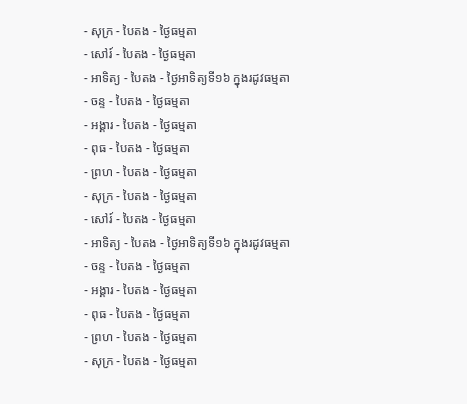- សុក្រ - បៃតង - ថ្ងៃធម្មតា
- សៅរ៍ - បៃតង - ថ្ងៃធម្មតា
- អាទិត្យ - បៃតង - ថ្ងៃអាទិត្យទី១៦ ក្នុងរដូវធម្មតា
- ចន្ទ - បៃតង - ថ្ងៃធម្មតា
- អង្គារ - បៃតង - ថ្ងៃធម្មតា
- ពុធ - បៃតង - ថ្ងៃធម្មតា
- ព្រហ - បៃតង - ថ្ងៃធម្មតា
- សុក្រ - បៃតង - ថ្ងៃធម្មតា
- សៅរ៍ - បៃតង - ថ្ងៃធម្មតា
- អាទិត្យ - បៃតង - ថ្ងៃអាទិត្យទី១៦ ក្នុងរដូវធម្មតា
- ចន្ទ - បៃតង - ថ្ងៃធម្មតា
- អង្គារ - បៃតង - ថ្ងៃធម្មតា
- ពុធ - បៃតង - ថ្ងៃធម្មតា
- ព្រហ - បៃតង - ថ្ងៃធម្មតា
- សុក្រ - បៃតង - ថ្ងៃធម្មតា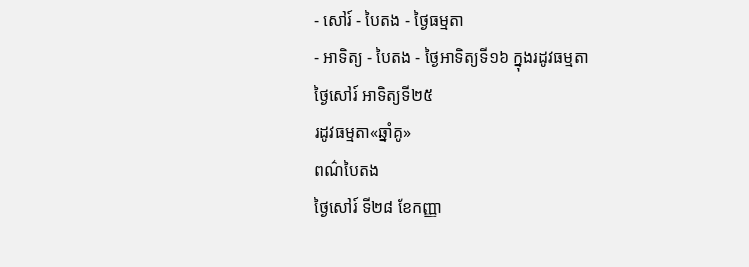- សៅរ៍ - បៃតង - ថ្ងៃធម្មតា
- អាទិត្យ - បៃតង - ថ្ងៃអាទិត្យទី១៦ ក្នុងរដូវធម្មតា
ថ្ងៃសៅរ៍ អាទិត្យទី២៥
រដូវធម្មតា«ឆ្នាំគូ»
ពណ៌បៃតង
ថ្ងៃសៅរ៍ ទី២៨ ខែកញ្ញា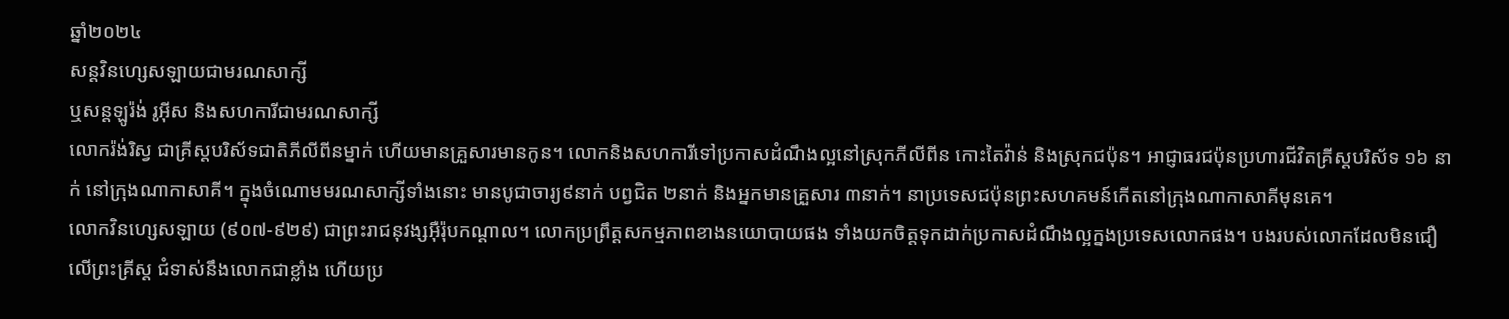ឆ្នាំ២០២៤
សន្តវិនហ្សេសឡាយជាមរណសាក្សី
ឬសន្តឡូរ៉ង់ រូអ៊ីស និងសហការីជាមរណសាក្សី
លោករ៉ង់រិស្វ ជាគ្រីស្តបរិស័ទជាតិភីលីពីនម្នាក់ ហើយមានគ្រួសារមានកូន។ លោកនិងសហការីទៅប្រកាសដំណឹងល្អនៅស្រុកភីលីពីន កោះតៃវ៉ាន់ និងស្រុកជប៉ុន។ អាជ្ញាធរជប៉ុនប្រហារជីវិតគ្រីស្តបរិស័ទ ១៦ នាក់ នៅក្រុងណាកាសាគី។ ក្នុងចំណោមមរណសាក្សីទាំងនោះ មានបូជាចារ្យ៩នាក់ បព្វជិត ២នាក់ និងអ្នកមានគ្រួសារ ៣នាក់។ នាប្រទេសជប៉ុនព្រះសហគមន៍កើតនៅក្រុងណាកាសាគីមុនគេ។
លោកវិនហ្សេសឡាយ (៩០៧-៩២៩) ជាព្រះរាជនុវង្សអ៊ឺរ៉ុបកណ្តាល។ លោកប្រព្រឹត្តសកម្មភាពខាងនយោបាយផង ទាំងយកចិត្តទុកដាក់ប្រកាសដំណឹងល្អក្នងប្រទេសលោកផង។ បងរបស់លោកដែលមិនជឿលើព្រះគ្រីស្ត ជំទាស់នឹងលោកជាខ្លាំង ហើយប្រ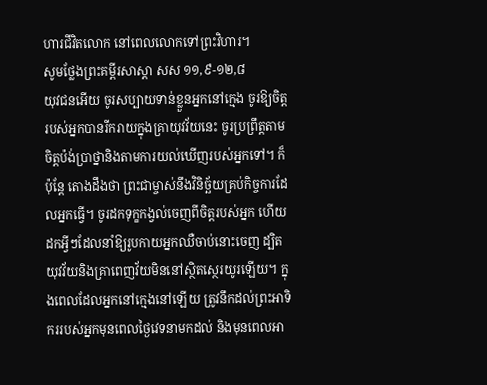ហារជីវិតលោក នៅពេលលោកទៅព្រះវិហារ។
សូមថ្លែងព្រះគម្ពីរសាស្ដា សស ១១,៩-១២,៨
យុវជនអើយ ចូរសប្បាយទាន់ខ្លួនអ្នកនៅក្មេង ចូរឱ្យចិត្តរបស់អ្នកបានរីករាយក្នុងគ្រាយុវវ័យនេះ ចូរប្រព្រឹត្តតាមចិត្តប៉ង់ប្រាថ្នានិងតាមការយល់ឃើញរបស់អ្នកទៅ។ ក៏ប៉ុន្ដែ តោងដឹងថា ព្រះជាម្ចាស់នឹងវិនិច្ឆ័យគ្រប់កិច្ចការដែលអ្នកធើ្វ។ ចូរដកទុក្ខកង្វល់ចេញពីចិត្តរបស់អ្នក ហើយដកអ្វីៗដែលនាំឱ្យរូបកាយអ្នកឈឺចាប់នោះចេញ ដ្បិតយុវវ័យនិងគ្រាពេញវ័យមិននៅស្ថិតស្ថេរយូរឡើយ។ ក្នុងពេលដែលអ្នកនៅក្មេងនៅឡើយ ត្រូវនឹកដល់ព្រះអាទិកររបស់អ្នកមុនពេលថ្ងៃវេទនាមកដល់ និងមុនពេលអា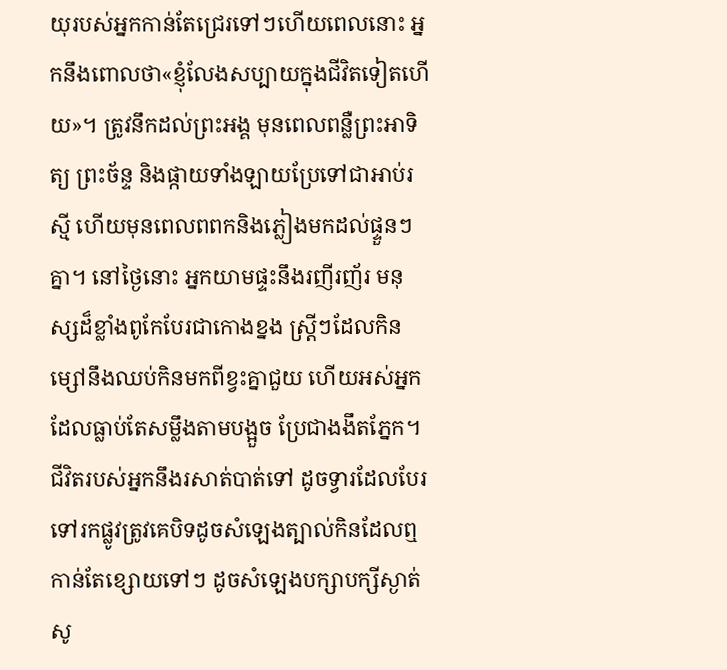យុរបស់អ្នកកាន់តែជ្រេរទៅៗហើយពេលនោះ អ្នកនឹងពោលថា«ខ្ញុំលែងសប្បាយក្នុងជីវិតទៀតហើយ»។ ត្រូវនឹកដល់ព្រះអង្គ មុនពេលពន្លឺព្រះអាទិត្យ ព្រះច័ន្ទ និងផ្កាយទាំងឡាយប្រែទៅជាអាប់រស្មី ហើយមុនពេលពពកនិងភ្លៀងមកដល់ផ្ទួនៗគ្នា។ នៅថ្ងៃនោះ អ្នកយាមផ្ទះនឹងរញីរញ័រ មនុស្សដ៏ខ្លាំងពូកែបែរជាកោងខ្នង ស្រី្ដៗដែលកិនម្សៅនឹងឈប់កិនមកពីខ្វះគ្នាជួយ ហើយអស់អ្នកដែលធ្លាប់តែសម្លឹងតាមបង្អួច ប្រែជាងងឹតភ្នែក។ ជីវិតរបស់អ្នកនឹងរសាត់បាត់ទៅ ដូចទ្វារដែលបែរទៅរកផ្លូវត្រូវគេបិទដូចសំឡេងត្បាល់កិនដែលឮកាន់តែខ្សោយទៅៗ ដូចសំឡេងបក្សាបក្សីស្ងាត់សូ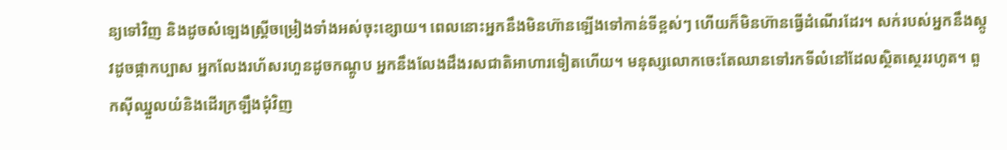ន្យទៅវិញ និងដូចសំឡេងស្រ្ដីចម្រៀងទាំងអស់ចុះខ្សោយ។ ពេលនោះអ្នកនឹងមិនហ៊ានឡើងទៅកាន់ទីខ្ពស់ៗ ហើយក៏មិនហ៊ានធើ្វដំណើរដែរ។ សក់របស់អ្នកនឹងស្កូវដូចផ្កាកប្បាស អ្នកលែងរហ័សរហួនដូចកណ្ដូប អ្នកនឹងលែងដឹងរសជាតិអាហារទៀតហើយ។ មនុស្សលោកចេះតែឈានទៅរកទីលំនៅដែលស្ថិតស្ថេររហូត។ ពួកស៊ីឈ្នួលយំនិងដើរក្រឡឹងជុំវិញ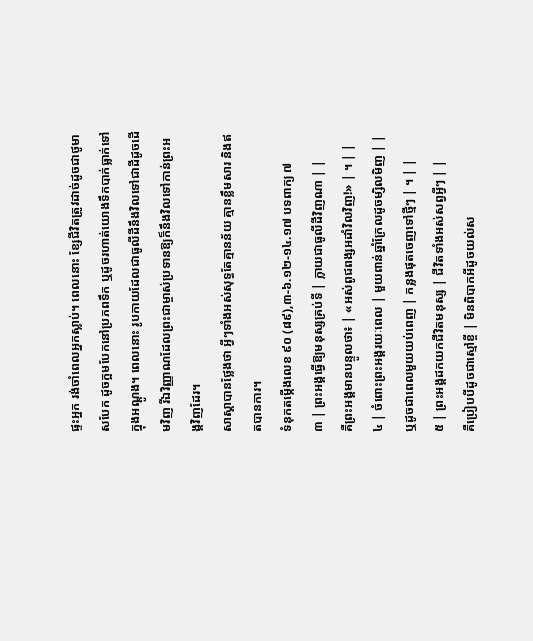ផ្ទះអ្នក រង់ចាំពេលអ្នកស្លាប់។ ពេលនោះ ខ្សែជីវិតត្រូវដាច់ដូចជាថូមាសបែក ដូចក្អមបែកនៅប្រភពទឹក ឬដូចរហាត់យោងទឹកបាក់ធ្លាក់ទៅក្នុងអណ្ដូង។ ពេលនោះ រូបកាយដែលជាធូលីដីនឹងវិលទៅជាដីដូចដើមវិញ រីឯវិញ្ញាណដែលព្រះជាម្ចាស់ប្រទានឱ្យក៏នឹងវិលទៅកាន់ព្រះអង្គវិញដែរ។
សាស្ដាបានថ្លែងថា អ្វីៗទាំងអស់សុទ្ធតែគ្មានន័យ គ្មានខ្លឹមសារ និងឥតបានការ។
ទំនុកតម្កើងលេខ ៩០ (៨៩),៣-៦.១២-១៤.១៧ បទពាក្យ ៧
៣ | ព្រះអង្គធើ្វឱ្យមនុស្សគ្រប់ទី | ក្លាយជាធូលីដីវិញណា | |
គឺព្រះអង្គមានបន្ទូលថា៖ | «អស់ពូជពង្សអដាំវិលវិញ!» | ។ | |
៤ | ចំពោះព្រះអង្គរយៈពេល | មួយពាន់ឆ្នាំក្រែលដូចម្សិលមិញ | |
ឬដូចជាពេលមួយយប់ពេញ | កន្លងផុតចេញទៅថ្មីៗ | ។ | |
៥ | ព្រះអង្គដកយកជីវិតមនុស្ស | ជីវិតទាំងអស់សព្វអ្វីៗ | |
គឺប្រៀបបីដូចជាស្មៅខ្ចី | មិនពិបាកអីដូចយល់ស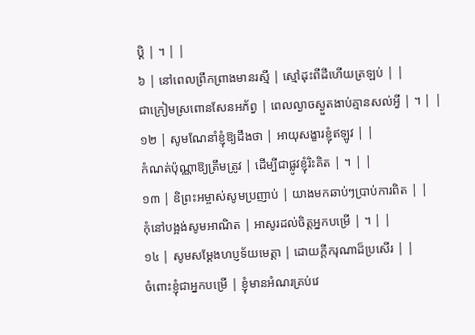ប្ដិ | ។ | |
៦ | នៅពេលព្រឹកព្រាងមានរស្មី | ស្មៅដុះពីដីហើយត្រឡប់ | |
ជាក្រៀមស្រពោនសែនអភ័ព្វ | ពេលល្ងាចស្ងួតងាប់គ្មានសល់អ្វី | ។ | |
១២ | សូមណែនាំខ្ញុំឱ្យដឹងថា | អាយុសង្ខារខ្ញុំឥឡូវ | |
កំណត់ប៉ុណ្ណាឱ្យត្រឹមត្រូវ | ដើម្បីជាផ្លូវខ្ញុំរិះគិត | ។ | |
១៣ | ឧិព្រះអម្ចាស់សូមប្រញាប់ | យាងមកឆាប់ៗប្រាប់ការពិត | |
កុំនៅបង្អង់សូមអាណិត | អាសូរដល់ចិត្តអ្នកបម្រើ | ។ | |
១៤ | សូមសម្ដែងហប្ញទ័យមេត្តា | ដោយក្ដីករុណាដ៏ប្រសើរ | |
ចំពោះខ្ញុំជាអ្នកបម្រើ | ខ្ញុំមានអំណរគ្រប់វេ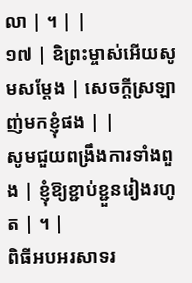លា | ។ | |
១៧ | ឧិព្រះម្ចាស់អើយសូមសម្ដែង | សេចក្ដីស្រឡាញ់មកខ្ញុំផង | |
សូមជួយពង្រឹងការទាំងពួង | ខ្ញុំឱ្យខ្ជាប់ខ្ជួនរៀងរហូត | ។ |
ពិធីអបអរសាទរ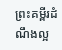ព្រះគម្ពីរដំណឹងល្អ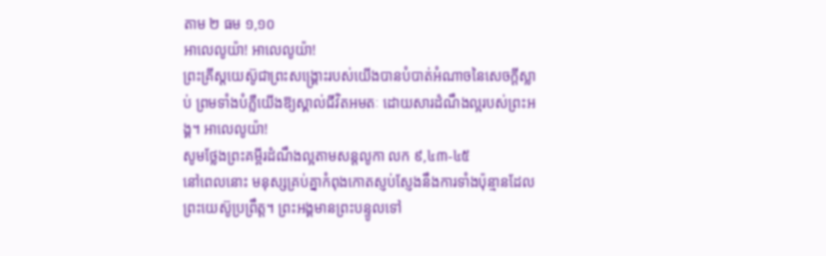តាម ២ ធម ១,១០
អាលេលូយ៉ា! អាលេលូយ៉ា!
ព្រះគ្រីស្ដយេស៊ូជាព្រះសង្គ្រោះរបស់យើងបានបំបាត់អំណាចនៃសេចក្ដីស្លាប់ ព្រមទាំងបំភ្លឺយើងឱ្យស្គាល់ជីវិតអមតៈ ដោយសារដំណឹងល្អរបស់ព្រះអង្គ។ អាលេលូយ៉ា!
សូមថ្លែងព្រះគម្ពីរដំណឹងល្អតាមសន្តលូកា លក ៩,៤៣-៤៥
នៅពេលនោះ មនុស្សគ្រប់គ្នាកំពុងកោតស្ញប់ស្ញែងនឹងការទាំងប៉ុន្មានដែលព្រះយេស៊ូប្រព្រឹត្ត។ ព្រះអង្គមានព្រះបន្ទូលទៅ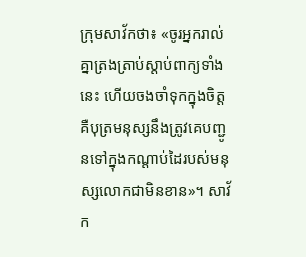ក្រុមសាវ័កថា៖ «ចូរអ្នករាល់គ្នាត្រងត្រាប់ស្ដាប់ពាក្យទាំងនេះ ហើយចងចាំទុកក្នុងចិត្ត គឺបុត្រមនុស្សនឹងត្រូវគេបញ្ជូនទៅក្នុងកណ្ដាប់ដៃរបស់មនុស្សលោកជាមិនខាន»។ សាវ័ក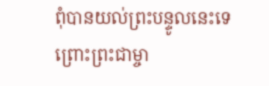ពុំបានយល់ព្រះបន្ទូលនេះទេ ព្រោះព្រះជាម្ចា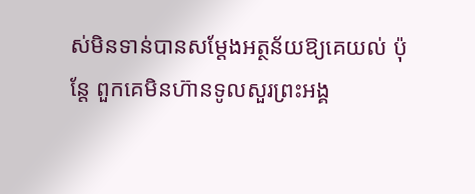ស់មិនទាន់បានសម្ដែងអត្ថន័យឱ្យគេយល់ ប៉ុន្ដែ ពួកគេមិនហ៊ានទូលសួរព្រះអង្គ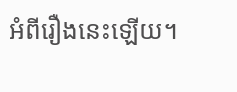អំពីរឿងនេះឡើយ។